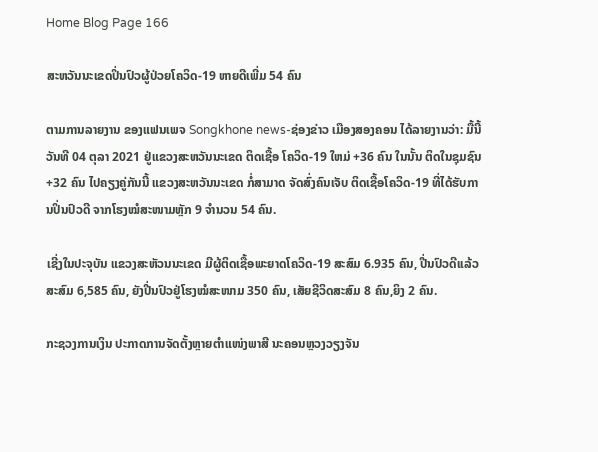Home Blog Page 166

ສະຫວັນນະເຂດປິ່ນປົວຜູ້ປ່ວຍໂຄວິດ-19 ຫາຍດີເພີ່ມ 54 ຄົນ

ຕາມການລາຍງານ ຂອງແຟນເພຈ Songkhone news-ຊ່ອງຂ່າວ ເມືອງສອງຄອນ ໄດ້ລາຍງານວ່າ: ມື້ນີ້ ວັນທີ 04 ຕຸລາ 2021 ຢູ່ແຂວງສະຫວັນນະເຂດ ຕິດເຊື້ອ ໂຄວິດ-19 ໃຫມ່ +36 ຄົນ ໃນນັ້ນ ຕິດໃນຊຸມຊົນ +32 ຄົນ ໄປຄຽງຄູ່ກັນນີ້ ແຂວງສະຫວັນນະເຂດ ກໍ່ສາມາດ ຈັດສົ່ງຄົນເຈັບ ຕິດເຊື້ອໂຄວິດ-19 ທີ່ໄດ້ຮັບການປິ່ນປົວດີ ຈາກໂຮງໝໍສະໜາມຫຼັກ 9 ຈຳນວນ 54 ຄົນ.

ເຊີ່ງໃນປະຈຸບັນ ແຂວງສະຫັວນນະເຂດ ມີຜູ້ຕິດເຊື້ອພະຍາດໂຄວິດ-19 ສະສົມ 6.935 ຄົນ, ປີ່ນປົວດີເເລ້ວສະສົມ 6,585 ຄົນ, ຍັງປີ່ນປົວຢູ່ໂຮງໝໍສະໜາມ 350 ຄົນ, ເສັຍຊີວິດສະສົມ 8 ຄົນ,ຍິງ 2 ຄົນ.

ກະຊວງການເງິນ ປະກາດການຈັດຕັ້ງຫຼາຍຕໍາແໜ່ງພາສີ ນະຄອນຫຼວງວຽງຈັນ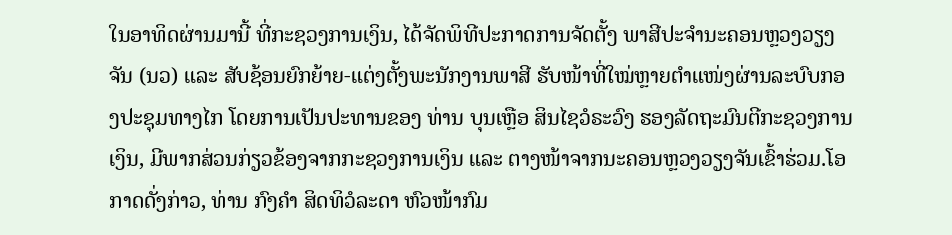ໃນອາທິດຜ່ານມານີ້ ທີ່ກະຊວງການເງິນ, ໄດ້ຈັດພິທີປະກາດການຈັດຕັ້ງ ພາສີປະຈຳນະຄອນຫຼວງວຽງຈັນ (ນວ) ແລະ ສັບຊ້ອນຍົກຍ້າຍ-ແຕ່ງຕັ້ງພະນັກງານພາສີ ຮັບໜ້າທີ່ໃໝ່ຫຼາຍຕໍາແໜ່ງຜ່ານລະບົບກອງປະຊຸມທາງໄກ ໂດຍການເປັນປະທານຂອງ ທ່ານ ບຸນເຫຼືອ ສິນໄຊວໍຣະວົງ ຮອງລັດຖະມົນຕີກະຊວງການເງິນ, ມີພາກສ່ວນກ່ຽວຂ້ອງຈາກກະຊວງການເງິນ ແລະ ຕາງໜ້າຈາກນະຄອນຫຼວງວຽງຈັນເຂົ້າຮ່ວມ.ໂອກາດດັ່ງກ່າວ, ທ່ານ ກົງຄໍາ ສິດທິວໍລະດາ ຫົວໜ້າກົມ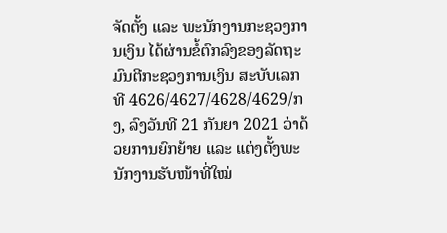ຈັດຕັ້ງ ແລະ ພະນັກງານກະຊວງການເງິນ ໄດ້ຜ່ານຂໍ້ຕົກລົງຂອງລັດຖະມົນຕີກະຊວງການເງິນ ສະບັບເລກທີ 4626/4627/4628/4629/ກງ, ລົງວັນທີ 21 ກັນຍາ 2021 ວ່າດ້ວຍການຍົກຍ້າຍ ແລະ ແຕ່ງຕັ້ງພະນັກງານຮັບໜ້າທີ່ໃໝ່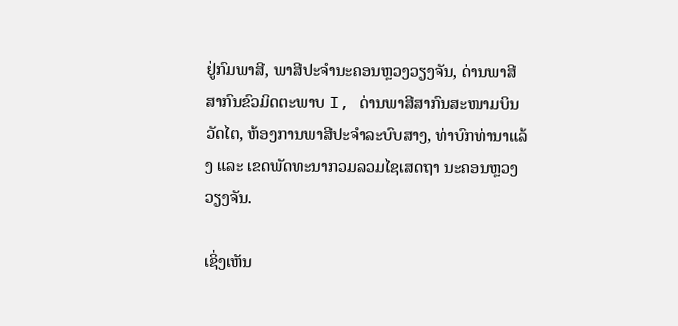ຢູ່ກົມພາສີ, ພາສີປະຈຳນະຄອນຫຼວງວຽງຈັນ, ດ່ານພາສີສາກົນຂົວມິດຕະພາບ I, ດ່ານພາສີສາກົນສະໜາມບິນວັດໄຕ, ຫ້ອງການພາສີປະຈໍາລະບົບສາງ, ທ່າບົກທ່ານາແລ້ງ ແລະ ເຂດພັດທະນາກວມລວມໄຊເສດຖາ ນະຄອນຫຼວງວຽງຈັນ.

ເຊິ່ງເຫັນ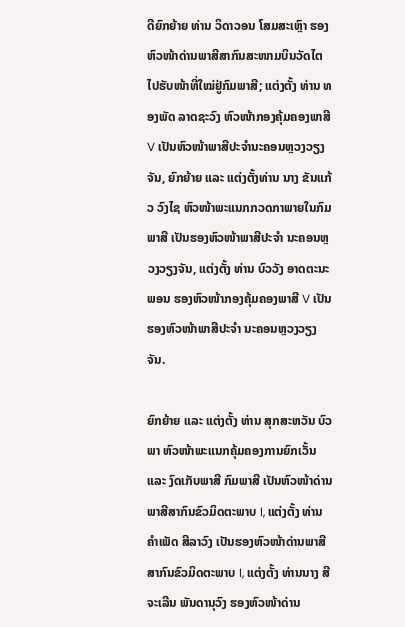ດີຍົກຍ້າຍ ທ່ານ ວິດາວອນ ໂສມສະເຫຼົາ ຮອງຫົວໜ້າດ່ານພາສີສາກົນສະໜາມບິນວັດໄຕ ໄປຮັບໜ້າທີ່ໃໝ່ຢູ່ກົມພາສີ; ແຕ່ງຕັ້ງ ທ່ານ ທອງພັດ ລາດຊະວົງ ຫົວໜ້າກອງຄຸ້ມຄອງພາສີ V ເປັນຫົວໜ້າພາສີປະຈໍານະຄອນຫຼວງວຽງຈັນ, ຍົກຍ້າຍ ແລະ ແຕ່ງຕັ້ງທ່ານ ນາງ ຂັນແກ້ວ ວົງໄຊ ຫົວໜ້າພະແນກກວດກາພາຍໃນກົມພາສີ ເປັນຮອງຫົວໜ້າພາສີປະຈໍາ ນະຄອນຫຼວງວຽງຈັນ, ແຕ່ງຕັ້ງ ທ່ານ ບົວວັງ ອາດຕະນະພອນ ຮອງຫົວໜ້າກອງຄຸ້ມຄອງພາສີ V ເປັນຮອງຫົວໜ້າພາສີປະຈໍາ ນະຄອນຫຼວງວຽງຈັນ.

ຍົກຍ້າຍ ແລະ ແຕ່ງຕັ້ງ ທ່ານ ສຸກສະຫວັນ ບົວພາ ຫົວໜ້າພະແນກຄຸ້ມຄອງການຍົກເວັ້ນ ແລະ ງົດເກັບພາສີ ກົມພາສີ ເປັນຫົວໜ້າດ່ານພາສີສາກົນຂົວມິດຕະພາບ I, ແຕ່ງຕັ້ງ ທ່ານ ຄໍາເພັດ ສີລາວົງ ເປັນຮອງຫົວໜ້າດ່ານພາສີສາກົນຂົວມິດຕະພາບ I, ແຕ່ງຕັ້ງ ທ່ານນາງ ສີຈະເລີນ ພັນດານຸວົງ ຮອງຫົວໜ້າດ່ານ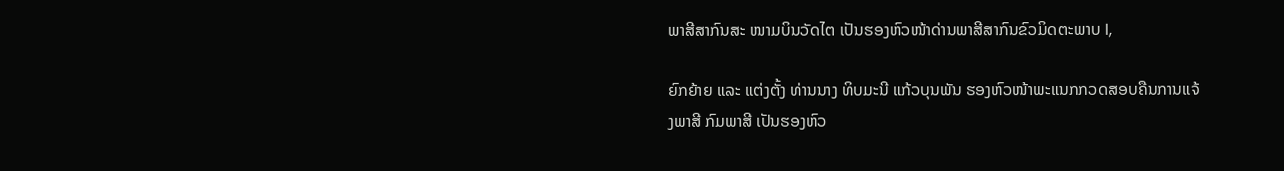ພາສີສາກົນສະ ໜາມບິນວັດໄຕ ເປັນຮອງຫົວໜ້າດ່ານພາສີສາກົນຂົວມິດຕະພາບ I,

ຍົກຍ້າຍ ແລະ ແຕ່ງຕັ້ງ ທ່ານນາງ ທິບມະນີ ແກ້ວບຸນພັນ ຮອງຫົວໜ້າພະແນກກວດສອບຄືນການແຈ້ງພາສີ ກົມພາສີ ເປັນຮອງຫົວ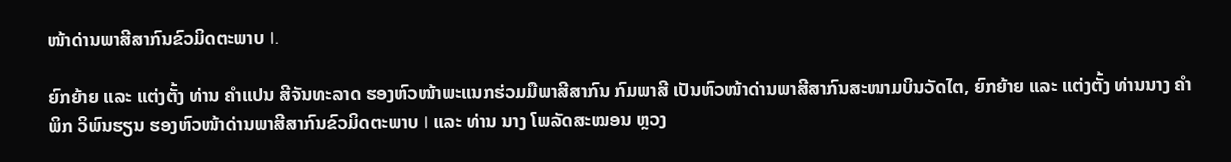ໜ້າດ່ານພາສີສາກົນຂົວມິດຕະພາບ I.

ຍົກຍ້າຍ ແລະ ແຕ່ງຕັ້ງ ທ່ານ ຄໍາແປນ ສີຈັນທະລາດ ຮອງຫົວໜ້າພະແນກຮ່ວມມືພາສີສາກົນ ກົມພາສີ ເປັນຫົວໜ້າດ່ານພາສີສາກົນສະໜາມບິນວັດໄຕ, ຍົກຍ້າຍ ແລະ ແຕ່ງຕັ້ງ ທ່ານນາງ ຄໍາພິກ ວິພົນຮຽນ ຮອງຫົວໜ້າດ່ານພາສີສາກົນຂົວມິດຕະພາບ I ແລະ ທ່ານ ນາງ ໂພລັດສະໝອນ ຫຼວງ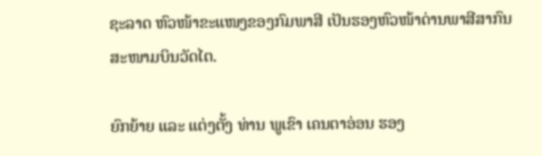ຊະລາດ ຫົວໜ້າຂະແໜງຂອງກົມພາສີ ເປັນຮອງຫົວໜ້າດ່ານພາສີສາກົນສະໜາມບິນວັດໄຕ.

ຍົກຍ້າຍ ແລະ ແຕ່ງຕັ້ງ ທ່ານ ພູເຂົາ ເຄນຕາອ່ອນ ຮອງ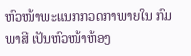ຫົວໜ້າພະແນກກວດກາພາຍໃນ ກົມພາສີ ເປັນຫົວໜ້າຫ້ອງ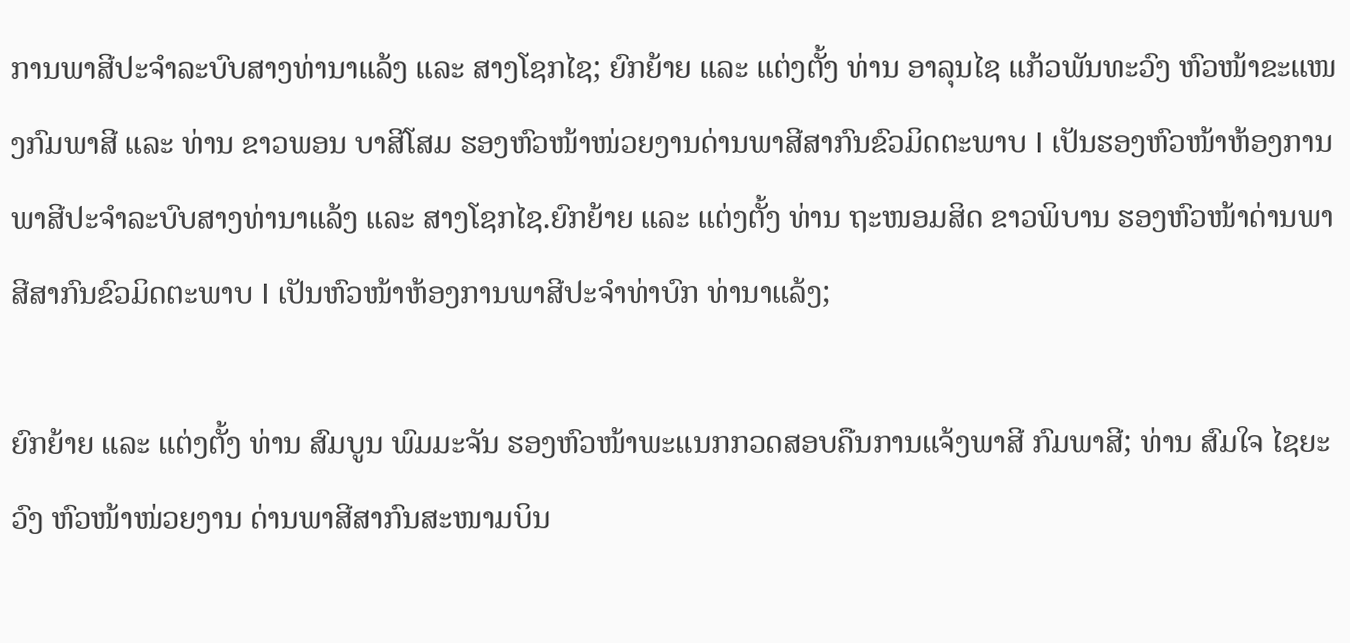ການພາສີປະຈໍາລະບົບສາງທ່ານາແລ້ງ ແລະ ສາງໂຊກໄຊ; ຍົກຍ້າຍ ແລະ ແຕ່ງຕັ້ງ ທ່ານ ອາລຸນໄຊ ແກ້ວພັນທະວົງ ຫົວໜ້າຂະແໜງກົມພາສີ ແລະ ທ່ານ ຂາວພອນ ບາສີໂສມ ຮອງຫົວໜ້າໜ່ວຍງານດ່ານພາສີສາກົນຂົວມິດຕະພາບ I ເປັນຮອງຫົວໜ້າຫ້ອງການພາສີປະຈໍາລະບົບສາງທ່ານາແລ້ງ ແລະ ສາງໂຊກໄຊ.ຍົກຍ້າຍ ແລະ ແຕ່ງຕັ້ງ ທ່ານ ຖະໜອມສິດ ຂາວພິບານ ຮອງຫົວໜ້າດ່ານພາສີສາກົນຂົວມິດຕະພາບ I ເປັນຫົວໜ້າຫ້ອງການພາສີປະຈໍາທ່າບົກ ທ່ານາແລ້ງ;

ຍົກຍ້າຍ ແລະ ແຕ່ງຕັ້ງ ທ່ານ ສົມບູນ ພົມມະຈັນ ຮອງຫົວໜ້າພະແນກກວດສອບຄືນການແຈ້ງພາສີ ກົມພາສີ; ທ່ານ ສົມໃຈ ໄຊຍະວົງ ຫົວໜ້າໜ່ວຍງານ ດ່ານພາສີສາກົນສະໜາມບິນ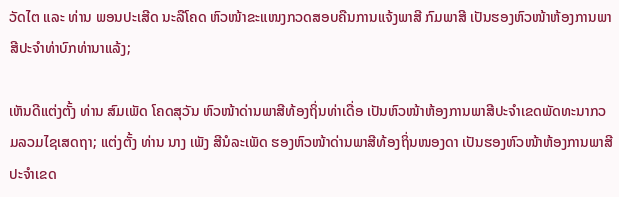ວັດໄຕ ແລະ ທ່ານ ພອນປະເສີດ ນະລືໂຄດ ຫົວໜ້າຂະແໜງກວດສອບຄືນການແຈ້ງພາສີ ກົມພາສີ ເປັນຮອງຫົວໜ້າຫ້ອງການພາສີປະຈໍາທ່າບົກທ່ານາແລ້ງ;

ເຫັນດີແຕ່ງຕັ້ງ ທ່ານ ສົມເພັດ ໂຄດສຸວັນ ຫົວໜ້າດ່ານພາສີທ້ອງຖິ່ນທ່າເດື່ອ ເປັນຫົວໜ້າຫ້ອງການພາສີປະຈໍາເຂດພັດທະນາກວມລວມໄຊເສດຖາ; ແຕ່ງຕັ້ງ ທ່ານ ນາງ ເພັງ ສີນໍລະເພັດ ຮອງຫົວໜ້າດ່ານພາສີທ້ອງຖິ່ນໜອງດາ ເປັນຮອງຫົວໜ້າຫ້ອງການພາສີປະຈໍາເຂດ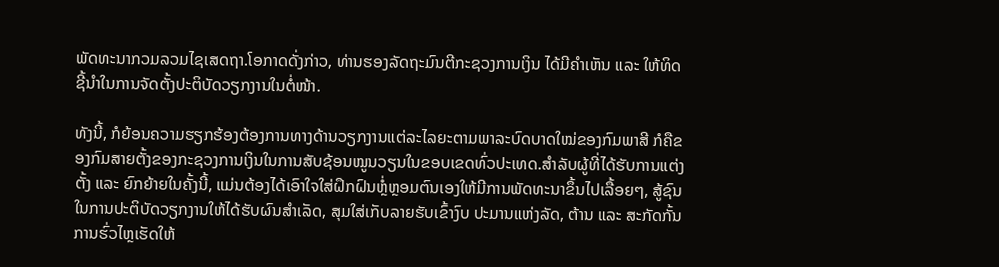ພັດທະນາກວມລວມໄຊເສດຖາ.ໂອກາດດັ່ງກ່າວ, ທ່ານຮອງລັດຖະມົນຕີກະຊວງການເງິນ ໄດ້ມີຄຳເຫັນ ແລະ ໃຫ້ທິດຊີ້ນຳໃນການຈັດຕັ້ງປະຕິບັດວຽກງານໃນຕໍ່ໜ້າ.

ທັງນີ້, ກໍຍ້ອນຄວາມຮຽກຮ້ອງຕ້ອງການທາງດ້ານວຽກງານແຕ່ລະໄລຍະຕາມພາລະບົດບາດໃໝ່ຂອງກົມພາສີ ກໍຄືຂອງກົມສາຍຕັ້ງຂອງກະຊວງການເງິນໃນການສັບຊ້ອນໝູນວຽນໃນຂອບເຂດທົ່ວປະເທດ.ສໍາລັບຜູ້ທີ່ໄດ້ຮັບການແຕ່ງຕັ້ງ ແລະ ຍົກຍ້າຍໃນຄັ້ງນີ້, ແມ່ນຕ້ອງໄດ້ເອົາໃຈໃສ່ຝຶກຝົນຫຼ່ໍຫຼອມຕົນເອງໃຫ້ມີການພັດທະນາຂຶ້ນໄປເລື້ອຍໆ, ສູ້ຊົນໃນການປະຕິບັດວຽກງານໃຫ້ໄດ້ຮັບຜົນສໍາເລັດ, ສຸມໃສ່ເກັບລາຍຮັບເຂົ້າງົບ ປະມານແຫ່ງລັດ, ຕ້ານ ແລະ ສະກັດກັ້ນການຮົ່ວໄຫຼເຮັດໃຫ້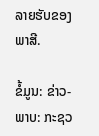ລາຍຮັບຂອງພາສີ.

ຂໍ້ມູນ: ຂ່າວ-ພາບ: ກະຊວ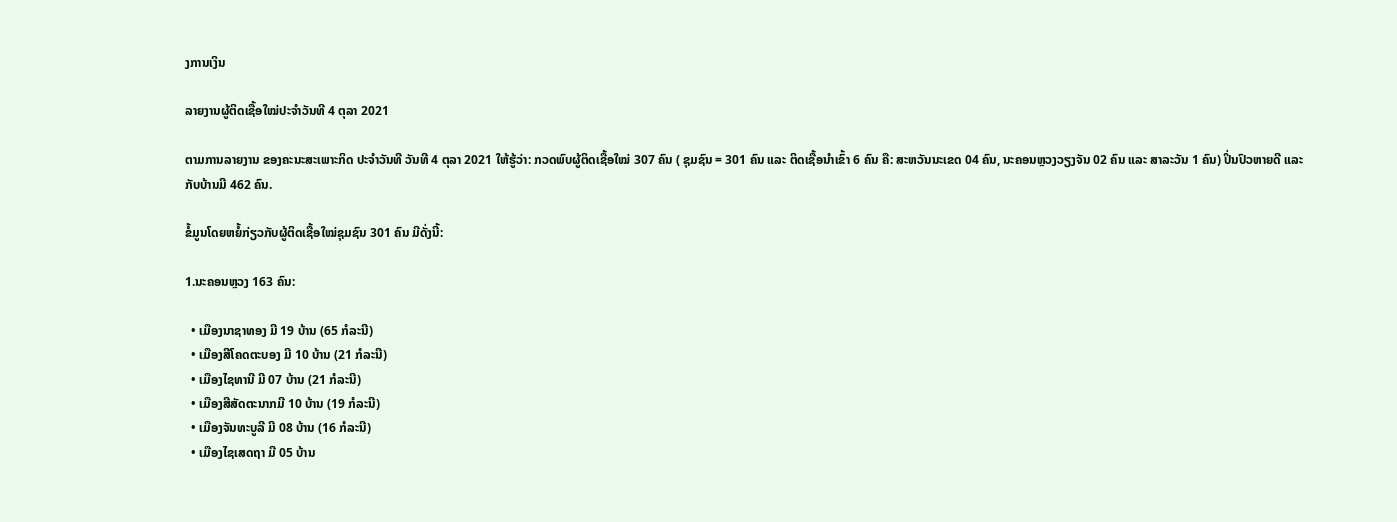ງການເງິນ

ລາຍງານຜູ້ຕິດເຊື້ອໃໝ່ປະຈຳວັນທີ 4 ຕຸລາ 2021

ຕາມການລາຍງານ ຂອງຄະນະສະເພາະກິດ ປະຈຳວັນທີ ວັນທີ 4 ຕຸລາ 2021 ໃຫ້ຮູ້ວ່າ: ກວດພົບຜູ້ຕິດເຊື້ອໃໝ່ 307 ຄົນ ( ຊຸມຊົນ = 301 ຄົນ ແລະ ຕິດເຊື້ອນໍາເຂົ້າ 6 ຄົນ ຄື: ສະຫວັນນະເຂດ 04 ຄົນ, ນະຄອນຫຼວງວຽງຈັນ 02 ຄົນ ແລະ ສາລະວັນ 1 ຄົນ) ປິ່ນປົວຫາຍດີ ແລະ ກັບບ້ານມີ 462 ຄົນ.

ຂໍ້ມູນໂດຍຫຍໍ້ກ່ຽວກັບຜູ້ຕິດເຊື້ອໃໝ່ຊຸມຊົນ 301 ຄົນ ມີດັ່ງນີ້:

1.ນະຄອນຫຼວງ 163 ຄົນ:

  • ເມືອງນາຊາທອງ ມີ 19 ບ້ານ (65 ກໍລະນີ)
  • ເມືອງສີໂຄດຕະບອງ ມີ 10 ບ້ານ (21 ກໍລະນີ)
  • ເມືອງໄຊທານີ ມີ 07 ບ້ານ (21 ກໍລະນີ)
  • ເມືອງສີສັດຕະນາກມີ 10 ບ້ານ (19 ກໍລະນີ)
  • ເມືອງຈັນທະບູລີ ມີ 08 ບ້ານ (16 ກໍລະນີ)
  • ເມືອງໄຊເສດຖາ ມີ 05 ບ້ານ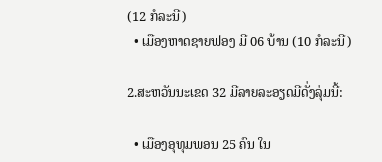(12 ກໍລະນີ)
  • ເມືອງຫາດຊາຍຟອງ ມີ 06 ບ້ານ (10 ກໍລະນີ)

2.ສະຫວັນນະເຂດ 32 ມີລາຍລະອຽດມີດັ່ງລຸ່ມນີ້:

  • ເມືອງອຸທຸມພອນ 25 ຄົນ ໃນ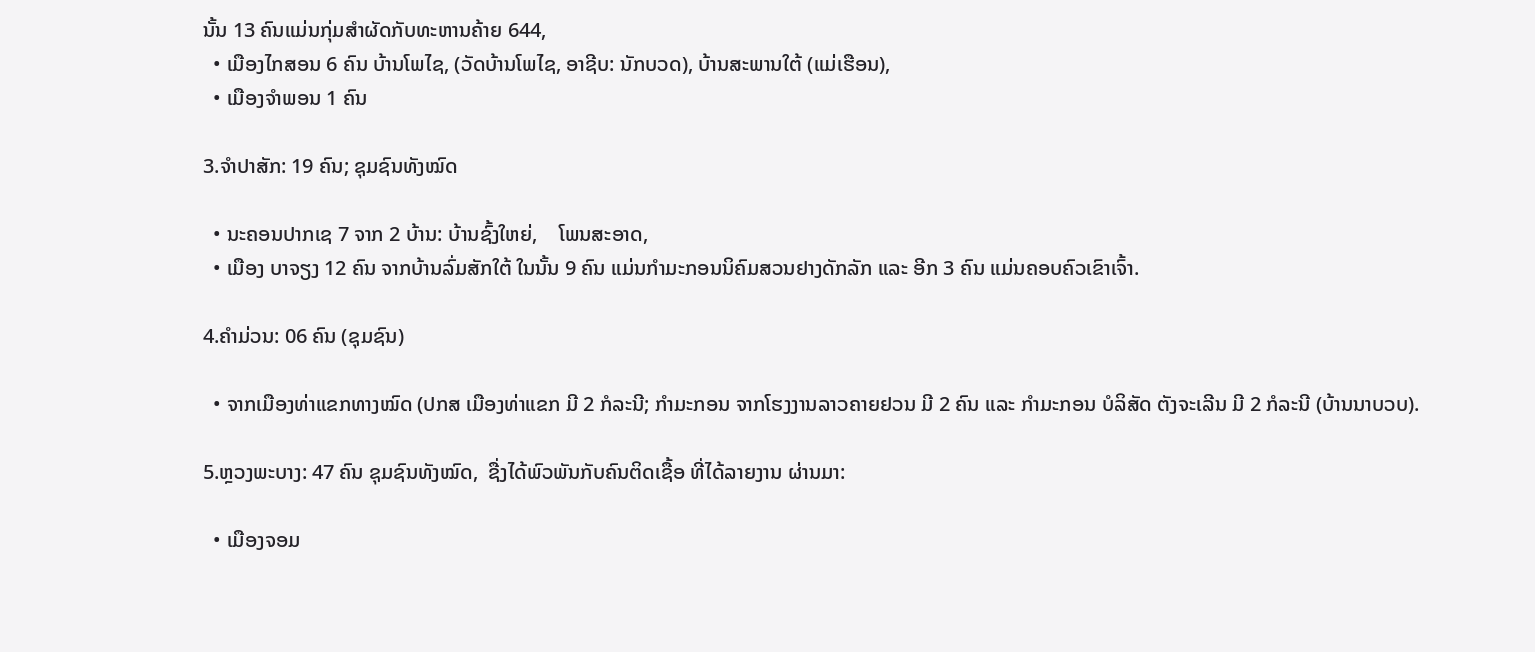ນັ້ນ 13 ຄົນແມ່ນກຸ່ມສໍາຜັດກັບທະຫານຄ້າຍ 644,
  • ເມືອງໄກສອນ 6 ຄົນ ບ້ານໂພໄຊ, (ວັດບ້ານໂພໄຊ, ອາຊີບ: ນັກບວດ), ບ້ານສະພານໃຕ້ (ແມ່ເຮືອນ),
  • ເມືອງຈຳພອນ 1 ຄົນ

3.ຈໍາປາສັກ: 19 ຄົນ; ຊຸມຊົນທັງໝົດ

  • ນະຄອນປາກເຊ 7 ຈາກ 2 ບ້ານ: ບ້ານຊົ້ງໃຫຍ່,    ໂພນສະອາດ,
  • ເມືອງ ບາຈຽງ 12 ຄົນ ຈາກບ້ານລົ່ມສັກໃຕ້ ໃນນັ້ນ 9 ຄົນ ແມ່ນກຳມະກອນນິຄົມສວນຢາງດັກລັກ ແລະ ອີກ 3 ຄົນ ແມ່ນຄອບຄົວເຂົາເຈົ້າ.

4.ຄຳມ່ວນ: 06 ຄົນ (ຊຸມຊົນ)

  • ຈາກເມືອງທ່າແຂກທາງໝົດ (ປກສ ເມືອງທ່າແຂກ ມີ 2 ກໍລະນີ; ກໍາມະກອນ ຈາກໂຮງງານລາວຄາຍຢວນ ມີ 2 ຄົນ ແລະ ກໍາມະກອນ ບໍລິສັດ ຕັງຈະເລີນ ມີ 2 ກໍລະນີ (ບ້ານນາບວບ).

5.ຫຼວງພະບາງ: 47 ຄົນ ຊຸມຊົນທັງໝົດ,  ຊື່ງໄດ້ພົວພັນກັບຄົນຕິດເຊື້ອ ທີ່ໄດ້ລາຍງານ ຜ່ານມາ:

  • ເມືອງຈອມ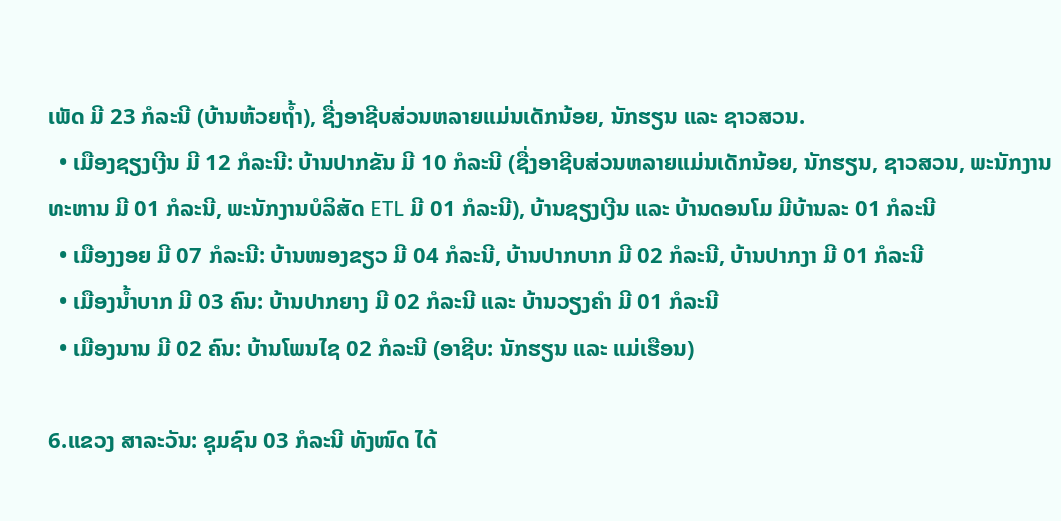ເພັດ ມີ 23 ກໍລະນີ (ບ້ານຫ້ວຍຖໍ້າ), ຊື່ງອາຊີບສ່ວນຫລາຍແມ່ນເດັກນ້ອຍ, ນັກຮຽນ ແລະ ຊາວສວນ.
  • ເມືອງຊຽງເງີນ ມີ 12 ກໍລະນີ: ບ້ານປາກຂັນ ມີ 10 ກໍລະນີ (ຊື່ງອາຊີບສ່ວນຫລາຍແມ່ນເດັກນ້ອຍ, ນັກຮຽນ, ຊາວສວນ, ພະນັກງານທະຫານ ມີ 01 ກໍລະນີ, ພະນັກງານບໍລິສັດ ETL ມີ 01 ກໍລະນີ), ບ້ານຊຽງເງີນ ແລະ ບ້ານດອນໂມ ມີບ້ານລະ 01 ກໍລະນີ
  • ເມືອງງອຍ ມີ 07 ກໍລະນີ: ບ້ານໜອງຂຽວ ມີ 04 ກໍລະນີ, ບ້ານປາກບາກ ມີ 02 ກໍລະນີ, ບ້ານປາກງາ ມີ 01 ກໍລະນີ
  • ເມືອງນໍ້າບາກ ມີ 03 ຄົນ: ບ້ານປາກຍາງ ມີ 02 ກໍລະນີ ແລະ ບ້ານວຽງຄໍາ ມີ 01 ກໍລະນີ
  • ເມືອງນານ ມີ 02 ຄົນ: ບ້ານໂພນໄຊ 02 ກໍລະນີ (ອາຊີບ: ນັກຮຽນ ແລະ ແມ່ເຮືອນ)

6.ແຂວງ ສາລະວັນ: ຊຸມຊົນ 03 ກໍລະນີ ທັງໜົດ ໄດ້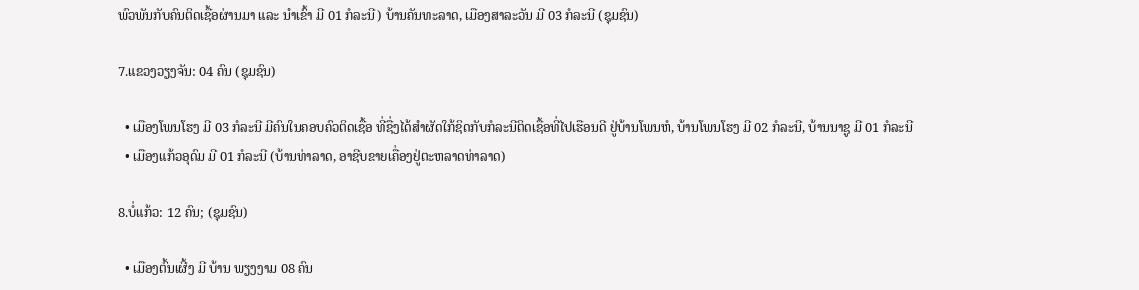ພົວພັນກັບຄົນຕິດເຊື້ອຜ່ານມາ ແລະ ນໍາເຂົ້າ ມີ 01 ກໍລະນີ) ບ້ານຄັນທະລາດ, ເມືອງສາລະວັນ ມີ 03 ກໍລະນີ (ຊຸມຊົນ)

7.ແຂວງວຽງຈັນ: 04 ຄົນ (ຊຸມຊົນ)

  • ເມືອງໂພນໂຮງ ມີ 03 ກໍລະນີ ມີຄົນໃນຄອບຄົວຕິດເຊື້ອ ທີ່ຊື່ງໄດ້ສໍາຜັດໃກ້ຊິດກັບກໍລະນີຕິດເຊື້ອທີ່ໄປເຮືອນດີ ຢູ່ບ້ານໂພນຫໍ, ບ້ານໂພນໂຮງ ມີ 02 ກໍລະນີ, ບ້ານນາຊູ ມີ 01 ກໍລະນີ
  • ເມືອງແກ້ວອຸດົມ ມີ 01 ກໍລະນີ (ບ້ານທ່າລາດ, ອາຊີບຂາຍເຄື່ອງຢູ່ຕະຫລາດທ່າລາດ)

8.ບໍ່ແກ້ວ: 12 ຄົນ; (ຊຸມຊົນ)

  • ເມືອງຕົ້ນເຜີ້ງ ມີ ບ້ານ ພຽງງາມ 08 ຄົນ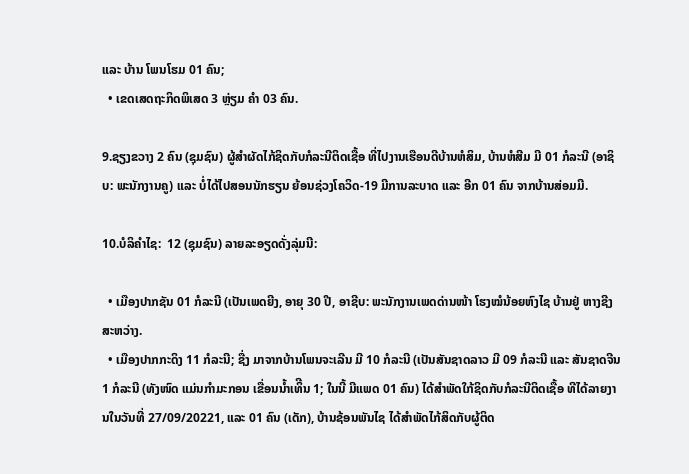ແລະ ບ້ານ ໂພນໂຮມ 01 ຄົນ;
  • ເຂດເສດຖະກິດພິເສດ 3 ຫຼ່ຽມ ຄຳ 03 ຄົນ.

9.ຊຽງຂວາງ 2 ຄົນ (ຊຸມຊົນ) ຜູ້ສຳຜັດໄກ້ຊິດກັບກໍລະນີຕິດເຊື້ອ ທີ່ໄປງານເຮືອນດີບ້ານຫໍສິມ, ບ້ານຫໍສີມ ມີ 01 ກໍລະນີ (ອາຊິບ: ພະນັກງານຄູ) ແລະ ບໍ່ໄດ້ໄປສອນນັກຮຽນ ຍ້ອນຊ່ວງໂຄວິດ-19 ມີການລະບາດ ແລະ ອີກ 01 ຄົນ ຈາກບ້ານສ່ອມມີ.

10.ບໍລິຄໍາໄຊ:  12 (ຊຸມຊົນ) ລາຍລະອຽດດັ່ງລຸ່ມນີ:

  • ເມືອງປາກຊັນ 01 ກໍລະນີ (ເປັນເພດຍີງ, ອາຍຸ 30 ປີ, ອາຊີບ: ພະນັກງານເພດດ່ານໜ້າ ໂຮງໝໍນ້ອຍຫົງໄຊ ບ້ານຢູ່ ຫາງຊີງສະຫວ່າງ.
  • ເມືອງປາກກະດິງ 11 ກໍລະນີ; ຊື່ງ ມາຈາກບ້ານໂພນຈະເລີນ ມີ 10 ກໍລະນີ (ເປັນສັນຊາດລາວ ມີ 09 ກໍລະນີ ແລະ ສັນຊາດຈີນ 1 ກໍລະນີ (ທັງໜົດ ແມ່ນກຳມະກອນ ເຂື່ອນນໍ້າເທິີນ 1; ໃນນີ້ ມີແພດ 01 ຄົນ) ໄດ້ສຳພັດໃກ້ຊິດກັບກໍລະນີຕິດເຊື້ອ ທີໄດ້ລາຍງານໃນວັນທີ່ 27/09/20221, ແລະ 01 ຄົນ (ເດັກ), ບ້ານຊ້ອນພັນໄຊ ໄດ້ສໍາພັດໄກ້ສິດກັບຜູ້ຕິດ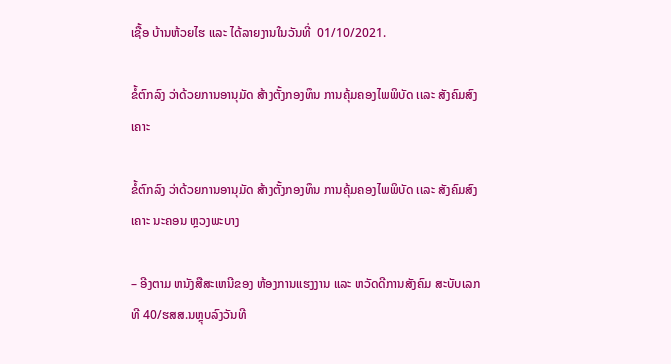ເຊື້ອ ບ້ານຫ້ວຍໄຮ ແລະ ໄດ້ລາຍງານໃນວັນທີ່  01/10/2021.

ຂໍ້ຕົກລົງ ວ່າດ້ວຍການອານຸມັດ ສ້າງຕັ້ງກອງທຶນ ການຄຸ້ມຄອງໄພພິບັດ ເເລະ ສັງຄົມສົງເຄາະ

ຂໍ້ຕົກລົງ ວ່າດ້ວຍການອານຸມັດ ສ້າງຕັ້ງກອງທຶນ ການຄຸ້ມຄອງໄພພິບັດ ເເລະ ສັງຄົມສົງເຄາະ ນະຄອນ ຫຼວງພະບາງ

– ອີງຕາມ ຫນັງສືສະເຫນີຂອງ ຫ້ອງການແຮງງານ ແລະ ຫວັດດີການສັງຄົມ ສະບັບເລກທີ 40/ຮສສ.ນຫຼຸບລົງວັນທີ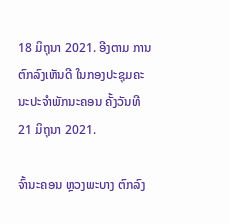18 ມິຖຸນາ 2021. ອີງຕາມ ການຕົກລົງເຫັນດີ ໃນກອງປະຊຸມຄະນະປະຈໍາພັກນະຄອນ ຄັ້ງວັນທີ 21 ມິຖຸນາ 2021.

ຈົ້ານະຄອນ ຫຼວງພະບາງ ຕົກລົງ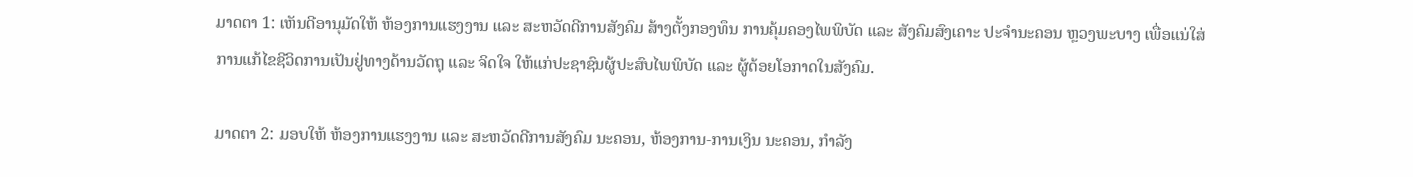ມາດຕາ 1: ເຫັນດີອານຸມັດໃຫ້ ຫ້ອງການແຮງງານ ແລະ ສະຫວັດດີການສັງຄົມ ສ້າງຕັ້ງກອງທຶນ ການຄຸ້ມຄອງໄພພິບັດ ແລະ ສັງຄົມສົງເຄາະ ປະຈໍານະຄອນ ຫຼວງພະບາງ ເພື່ອແນ່ໃສ່ການແກ້ໄຂຊີວິດການເປັນຢູ່ທາງດ້ານວັດຖຸ ແລະ ຈິດໃຈ ໃຫ້ແກ່ປະຊາຊົນຜູ້ປະສົບໄພພິບັດ ແລະ ຜູ້ດ້ອຍໂອກາດໃນສັງຄົມ.

ມາດຕາ 2: ມອບໃຫ້ ຫ້ອງການແຮງງານ ແລະ ສະຫວັດດີການສັງຄົມ ນະຄອນ, ຫ້ອງການ-ການເງິນ ນະຄອນ, ກໍາລັງ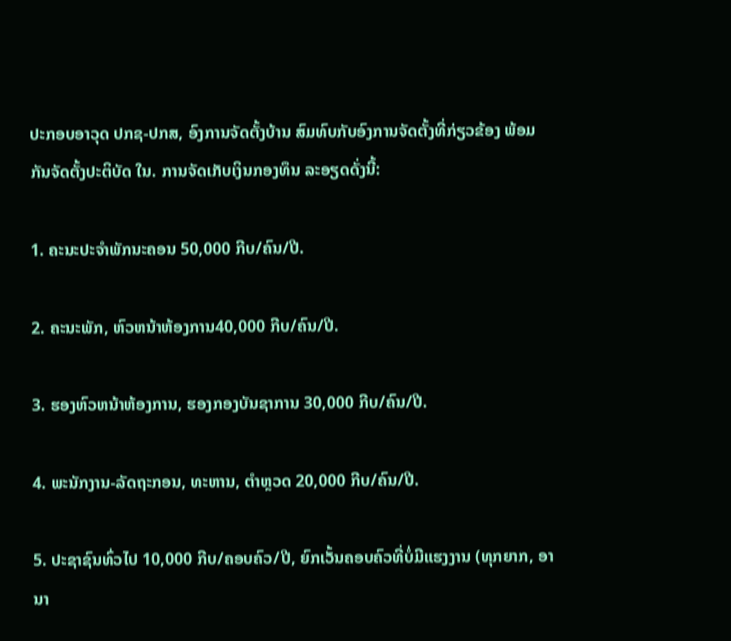ປະກອບອາວຸດ ປກຊ-ປກສ, ອົງການຈັດຕັ້ງບ້ານ ສົມທົບກັບອົງການຈັດຕັ້ງທີ່ກ່ຽວຂ້ອງ ພ້ອມກັນຈັດຕັ້ງປະຕິບັດ ໃນ. ການຈັດເກັບເງິນກອງທຶນ ລະອຽດດັ່ງນີ້:

1. ຄະນະປະຈໍາພັກນະຄອນ 50,000 ກີບ/ຄົນ/ປີ.

2. ຄະນະພັກ, ຫົວຫນ້າຫ້ອງການ40,000 ກີບ/ຄົນ/ປີ.

3. ຮອງຫົວຫນ້າຫ້ອງການ, ຮອງກອງບັນຊາການ 30,000 ກີບ/ຄົນ/ປີ.

4. ພະນັກງານ-ລັດຖະກອນ, ທະຫານ, ຕໍາຫຼວດ 20,000 ກີບ/ຄົນ/ປີ.

5. ປະຊາຊົນທົ່ວໄປ 10,000 ກີບ/ຄອບຄົວ/ປີ, ຍົກເວັ້ນຄອບຄົວທີ່ບໍ່ມີແຮງງານ (ທຸກຍາກ, ອານາ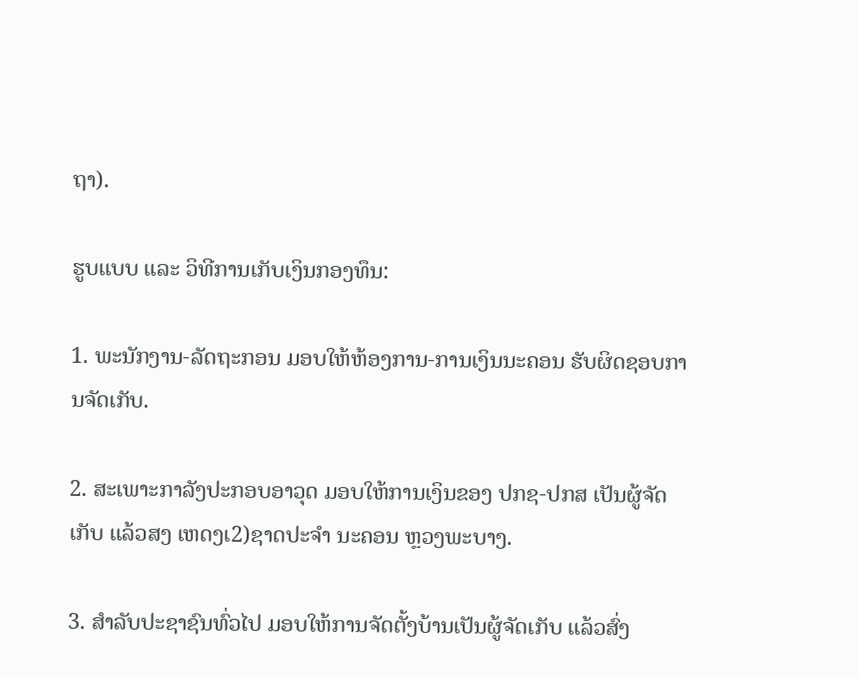ຖາ).

ຮູບແບບ ແລະ ວິທີການເກັບເງິນກອງທຶນ:

1. ພະນັກງານ-ລັດຖະກອນ ມອບໃຫ້ຫ້ອງການ-ການເງິນນະຄອນ ຮັບຜິດຊອບການຈັດເກັບ.

2. ສະເພາະກາລັງປະກອບອາວຸດ ມອບໃຫ້ການເງິນຂອງ ປກຊ-ປກສ ເປັນຜູ້ຈັດເກັບ ແລ້ວສງ ເຫດງເ2)ຊາດປະຈໍາ ນະຄອນ ຫຼວງພະບາງ.

3. ສຳລັບປະຊາຊົນທົ່ວໄປ ມອບໃຫ້ການຈັດຕັ້ງບ້ານເປັນຜູ້ຈັດເກັບ ແລ້ວສົ່ງ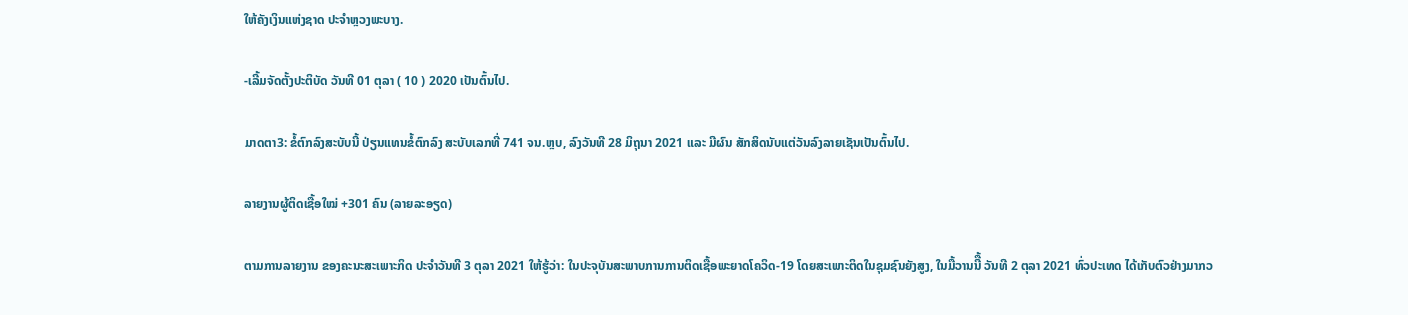ໃຫ້ຄັງເງິນແຫ່ງຊາດ ປະຈຳຫຼວງພະບາງ.

-ເລີ້ມຈັດຕັ້ງປະຕິບັດ ວັນທີ 01 ຕຸລາ ( 10 ) 2020 ເປັນຕົ້ນໄປ.

ມາດຕາ3: ຂໍ້ຕົກລົງສະບັບນີ້ ປ່ຽນແທນຂໍ້ຕົກລົງ ສະບັບເລກທີ່ 741 ຈນ.ຫຼບ, ລົງວັນທີ 28 ມິຖຸນາ 2021 ແລະ ມີຜົນ ສັກສິດນັບແຕ່ວັນລົງລາຍເຊັນເປັນຕົ້ນໄປ.

ລາຍງານຜູ້ຕິດເຊື້ອໃໝ່ +301 ຄົນ (ລາຍລະອຽດ)

ຕາມການລາຍງານ ຂອງຄະນະສະເພາະກິດ ປະຈຳວັນທີ 3 ຕຸລາ 2021 ໃຫ້ຮູ້ວ່າ: ໃນປະຈຸບັນສະພາບການການຕິດເຊື້ອພະຍາດໂຄວິດ-19 ໂດຍສະເພາະຕິດໃນຊຸມຊົນຍັງສູງ, ໃນມື້ວານນີື້ ວັນທີ 2 ຕຸລາ 2021 ທົ່ວປະເທດ ໄດ້ເກັບຕົວຢ່າງມາກວ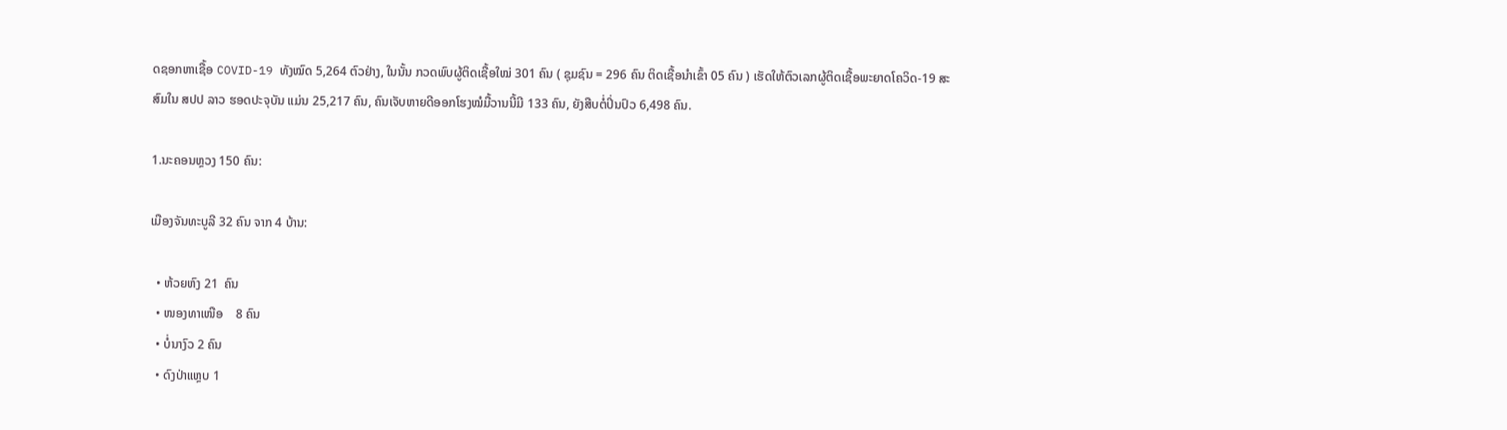ດຊອກຫາເຊື້ອ COVID-19 ທັງໝົດ 5,264 ຕົວຢ່າງ, ໃນນັ້ນ ກວດພົບຜູ້ຕິດເຊື້ອໃໝ່ 301 ຄົນ ( ຊຸມຊົນ = 296 ຄົນ ຕິດເຊື້ອນໍາເຂົ້າ 05 ຄົນ ) ເຮັດໃຫ້ຕົວເລກຜູ້ຕິດເຊື້ອພະຍາດໂຄວິດ-19 ສະສົມໃນ ສປປ ລາວ ຮອດປະຈຸບັນ ແມ່ນ 25,217 ຄົນ, ຄົນເຈັບຫາຍດີອອກໂຮງໝໍມື້ວານນີ້ມີ 133 ຄົນ, ຍັງສືບຕໍ່ປິ່ນປົວ 6,498 ຄົນ.

1.ນະຄອນຫຼວງ 150 ຄົນ:

ເມືອງຈັນທະບູລີ 32 ຄົນ ຈາກ 4 ບ້ານ:

  • ຫ້ວຍຫົງ 21  ຄົນ
  • ໜອງທາເໜືອ    8 ຄົນ
  • ບໍ່ນາງົວ 2 ຄົນ
  • ດົງປ່າແຫຼບ 1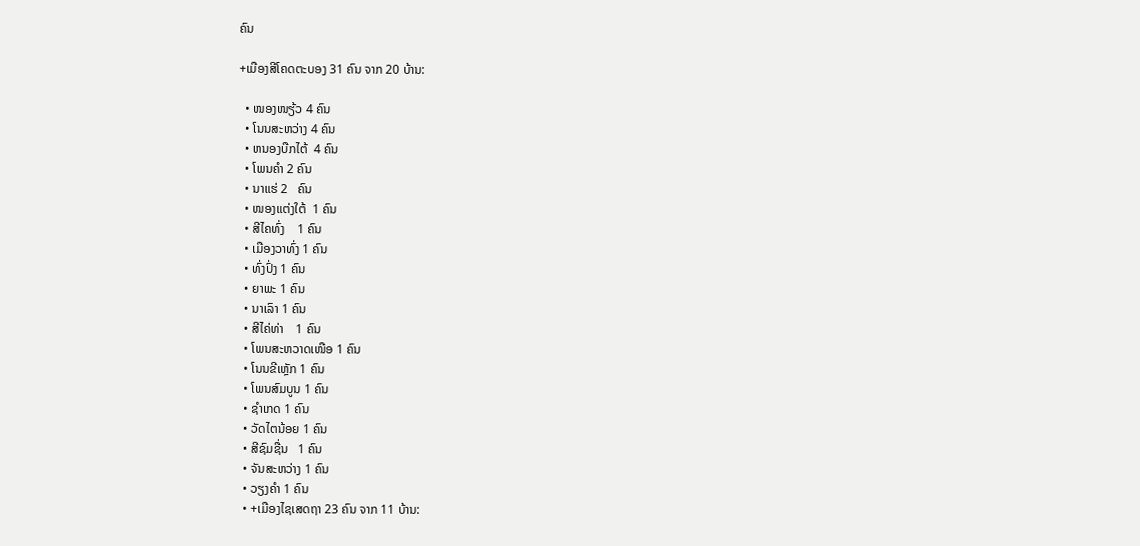ຄົນ

+ເມືອງສີໂຄດຕະບອງ 31 ຄົນ ຈາກ 20 ບ້ານ:

  • ໜອງໜຽ້ວ 4 ຄົນ
  • ໂນນສະຫວ່າງ 4 ຄົນ
  • ຫນອງບືກໄຕ້  4 ຄົນ
  • ໂພນຄຳ 2 ຄົນ
  • ນາແຮ່ 2   ຄົນ
  • ໜອງແຕ່ງໃຕ້  1 ຄົນ
  • ສີໄຄທົ່ງ    1 ຄົນ
  • ເມືອງວາທົ່ງ 1 ຄົນ
  • ທົ່ງປົ່ງ 1 ຄົນ
  • ຍາພະ 1 ຄົນ
  • ນາເລົາ 1 ຄົນ
  • ສີໄຄ່ທ່າ    1 ຄົນ
  • ໂພນສະຫວາດເໜືອ 1 ຄົນ
  • ໂນນຂີເຫຼັກ 1 ຄົນ
  • ໂພນສົມບູນ 1 ຄົນ
  • ຊໍາເກດ 1 ຄົນ
  • ວັດໄຕນ້ອຍ 1 ຄົນ
  • ສີຊົມຊື່ນ   1 ຄົນ
  • ຈັນສະຫວ່າງ 1 ຄົນ
  • ວຽງຄຳ 1 ຄົນ
  • +ເມືອງໄຊເສດຖາ 23 ຄົນ ຈາກ 11 ບ້ານ: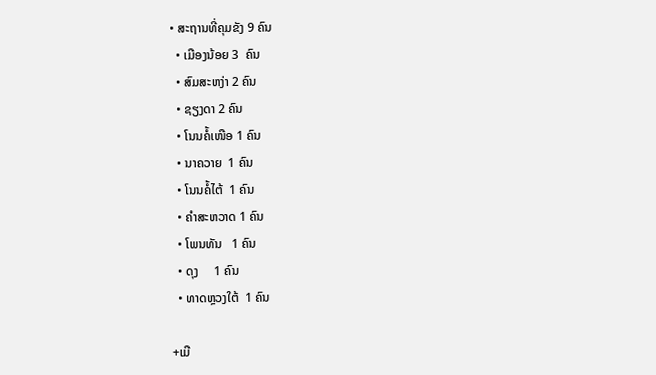• ສະຖານທີ່ຄຸມຂັງ 9 ຄົນ
  • ເມືອງນ້ອຍ 3  ຄົນ
  • ສົມສະຫງ່າ 2 ຄົນ
  • ຊຽງດາ 2 ຄົນ
  • ໂນນຄໍ້ເໜືອ 1 ຄົນ
  • ນາຄວາຍ  1 ຄົນ
  • ໂນນຄໍ້ໄຕ້  1 ຄົນ
  • ຄໍາສະຫວາດ 1 ຄົນ
  • ໂພນທັນ   1 ຄົນ
  • ດຸງ     1 ຄົນ
  • ທາດຫຼວງໃຕ້  1 ຄົນ

+ເມື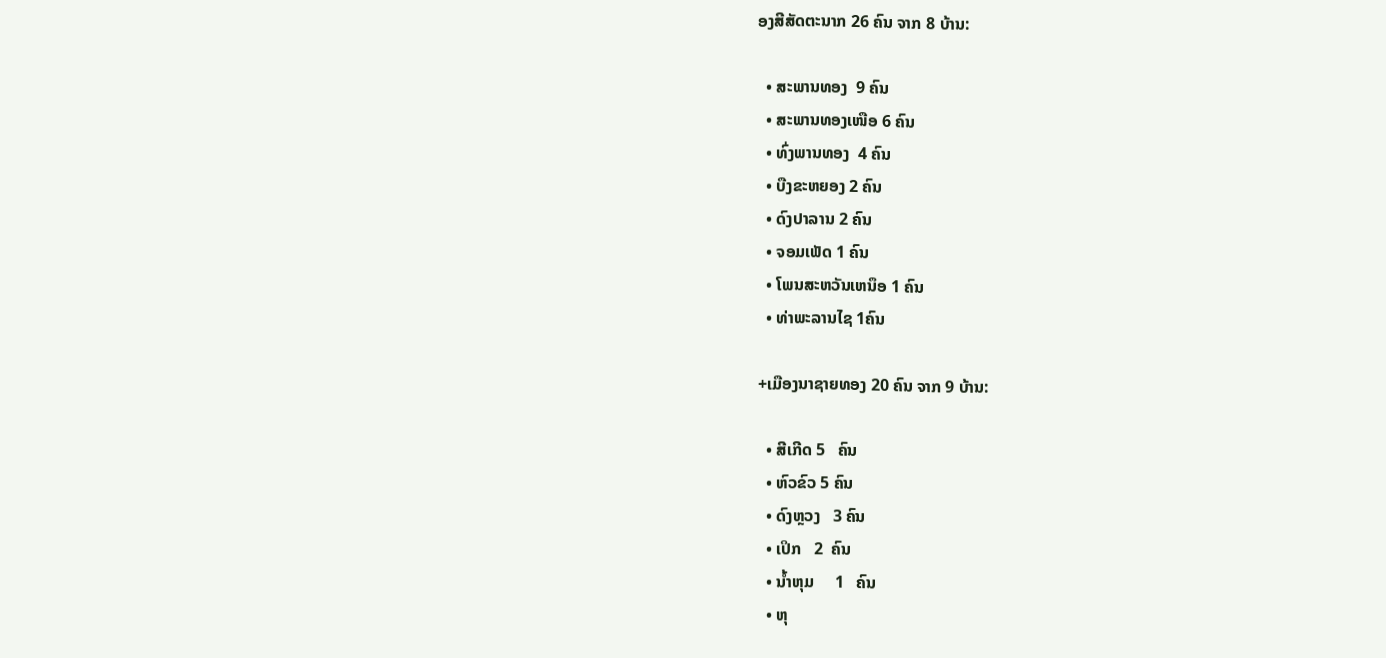ອງສີສັດຕະນາກ 26 ຄົນ ຈາກ 8 ບ້ານ:

  • ສະພານທອງ  9 ຄົນ
  • ສະພານທອງເໜືອ 6 ຄົນ
  • ທົ່ງພານທອງ  4 ຄົນ
  • ບືງຂະຫຍອງ 2 ຄົນ
  • ດົງປາລານ 2 ຄົນ
  • ຈອມເພັດ 1 ຄົນ
  • ໂພນສະຫວັນເຫນຶອ 1 ຄົນ
  • ທ່າພະລານໄຊ 1ຄົນ

+ເມືອງນາຊາຍທອງ 20 ຄົນ ຈາກ 9 ບ້ານ:

  • ສີເກີດ 5   ຄົນ
  • ຫົວຂົວ 5 ຄົນ
  • ດົງຫຼວງ   3 ຄົນ
  • ເປິກ   2  ຄົນ
  • ນ້ຳຫຸມ     1   ຄົນ
  • ຫຸ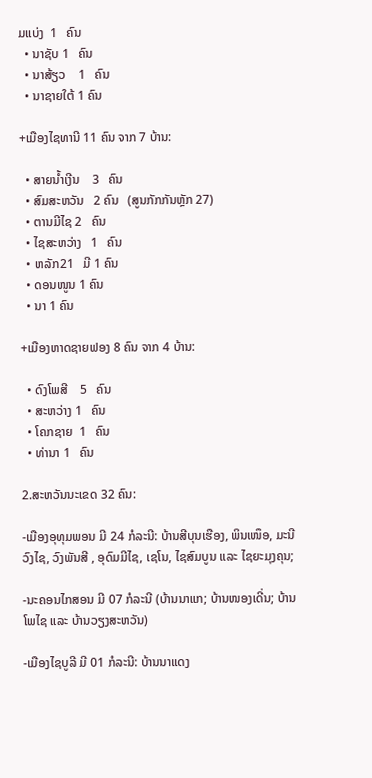ມແບ່ງ  1   ຄົນ
  • ນາຊັບ 1   ຄົນ
  • ນາສ້ຽວ    1   ຄົນ
  • ນາຊາຍໃຕ້ 1 ຄົນ

+ເມືອງໄຊທານີ 11 ຄົນ ຈາກ 7 ບ້ານ:

  • ສາຍນໍ້າເງີນ    3   ຄົນ
  • ສົມສະຫວັນ   2 ຄົນ   (ສູນກັກກັນຫຼັກ 27)
  • ຕານມີໄຊ 2   ຄົນ
  • ໄຊສະຫວ່າງ   1   ຄົນ
  • ຫລັກ21   ມີ 1 ຄົນ
  • ດອນໜູນ 1 ຄົນ
  • ນາ 1 ຄົນ

+ເມືອງຫາດຊາຍຟອງ 8 ຄົນ ຈາກ 4 ບ້ານ:

  • ດົງໂພສີ    5   ຄົນ
  • ສະຫວ່າງ 1   ຄົນ
  • ໂຄກຊາຍ  1   ຄົນ
  • ທ່ານາ 1   ຄົນ

2.ສະຫວັນນະເຂດ 32 ຄົນ:

-ເມືອງອຸທຸມພອນ ມີ 24 ກໍລະນີ: ບ້ານສີບຸນເຮືອງ, ພິນເໜຶອ, ມະນີວົງໄຊ, ວົງພັນສີ , ອຸດົມມີໄຊ, ເຊໂນ, ໄຊສົມບູນ ແລະ ໄຊຍະມຸງຄຸນ;

-ນະຄອນໄກສອນ ມີ 07 ກໍລະນີ (ບ້ານນາແກ; ບ້ານໜອງເດີ່ນ; ບ້ານໂພໄຊ ແລະ ບ້ານວຽງສະຫວັນ)

-ເມືອງໄຊບູລີ ມີ 01 ກໍລະນີ: ບ້ານນາແດງ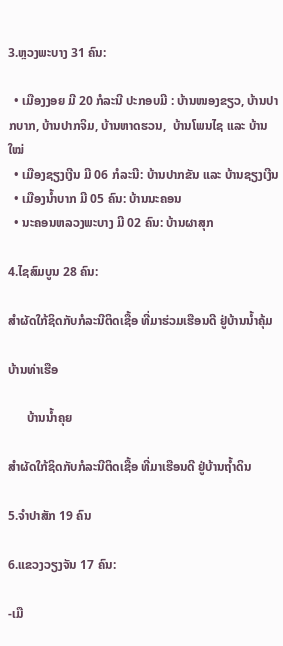3.ຫຼວງພະບາງ 31 ຄົນ:

  • ເມືອງງອຍ ມີ 20 ກໍລະນີ ປະກອບມີ : ບ້ານໜອງຂຽວ, ບ້ານປາກບາກ, ບ້ານປາກຈິມ, ບ້ານຫາດຮວນ,  ບ້ານໂພນໄຊ ແລະ ບ້ານໃໝ່
  • ເມືອງຊຽງເງີນ ມີ 06 ກໍລະນີ: ບ້ານປາກຂັນ ແລະ ບ້ານຊຽງເງີນ
  • ເມືອງນໍ້າບາກ ມີ 05 ຄົນ: ບ້ານນະຄອນ
  • ນະຄອນຫລວງພະບາງ ມີ 02 ຄົນ: ບ້ານຜາສຸກ

4.ໄຊສົມບູນ 28 ຄົນ:

ສໍາຜັດໃກ້ຊິດກັບກໍລະນີຕິດເຊື້ອ ທີ່ມາຮ່ວມເຮືອນດີ ຢູ່ບ້ານນໍ້າຄຸ້ມ

ບ້ານທ່າເຮືອ

      ບ້ານນໍ້າຄຸຍ

ສໍາຜັດໃກ້ຊິດກັບກໍລະນີຕິດເຊື້ອ ທີ່ມາເຮືອນດີ ຢູ່ບ້ານຖໍ້າດິນ

5.ຈຳປາສັກ 19 ຄົນ

6.ແຂວງວຽງຈັນ 17 ຄົນ:

-ເມື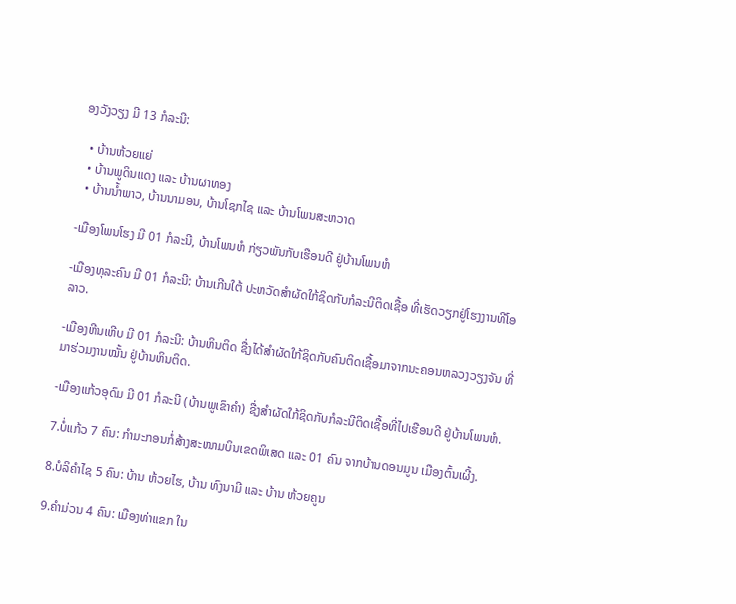ອງວັງວຽງ ມີ 13 ກໍລະນີ:

  • ບ້ານຫ້ວຍແຍ່
  • ບ້ານພູດິນແດງ ແລະ ບ້ານຜາທອງ
  • ບ້ານນໍ້າພາວ, ບ້ານນາມອນ, ບ້ານໂຊກໄຊ ແລະ ບ້ານໂພນສະຫວາດ

-ເມືອງໂພນໂຮງ ມີ 01 ກໍລະນີ, ບ້ານໂພນຫໍ ກ່ຽວພັນກັບເຮືອນດີ ຢູ່ບ້ານໂພນຫໍ

-ເມືອງທຸລະຄົນ ມີ 01 ກໍລະນີ: ບ້ານເກີນໃຕ້ ປະຫວັດສໍາຜັດໃກ້ຊິດກັບກໍລະນີຕິດເຊື້ອ ທີ່ເຮັດວຽກຢູ່ໂຮງງານທີໂອລາວ.

-ເມືອງຫີນເຫີບ ມີ 01 ກໍລະນີ: ບ້ານຫິນຕິດ ຊື່ງໄດ້ສໍາຜັດໃກ້ຊິດກັບຄົນຕິດເຊື້ອມາຈາກນະຄອນຫລວງວຽງຈັນ ທີ່ມາຮ່ວມງານໝັ້ນ ຢູ່ບ້ານຫິນຕິດ.

-ເມືອງແກ້ວອຸດົມ ມີ 01 ກໍລະນີ (ບ້ານພູເຂົາຄໍາ) ຊື່ງສໍາຜັດໃກ້ຊິດກັບກໍລະນີຕິດເຊື້ອທີ່ໄປເຮືອນດີ ຢູ່ບ້ານໂພນຫໍ.

7.ບໍ່ແກ້ວ 7 ຄົນ: ກໍາມະກອນກໍ່ສ້າງສະໜາມບິນເຂດພິເສດ ແລະ 01 ຄົນ ຈາກບ້ານດອນມູນ ເມືອງຕົ້ນເຜີ້ງ.

8.ບໍລິຄຳໄຊ 5 ຄົນ: ບ້ານ ຫ້ວຍໄຮ, ບ້ານ ທົງນາມີ ແລະ ບ້ານ ຫ້ວຍຄູນ

9.ຄຳມ່ວນ 4 ຄົນ: ເມືອງທ່າແຂກ ໃນ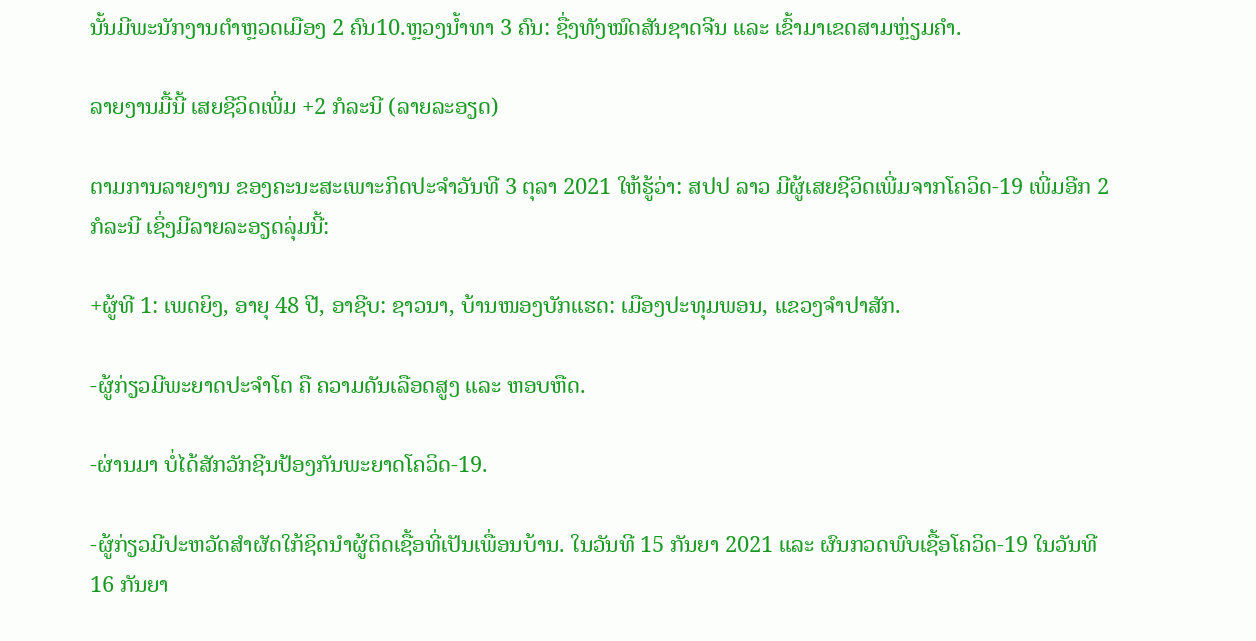ນັ້ນມີພະນັກງານຕໍາຫຼວດເມືອງ 2 ຄົນ10.ຫຼວງນ້ຳທາ 3 ຄົນ: ຊື່ງທັງໝົດສັນຊາດຈີນ ແລະ ເຂົ້າມາເຂດສາມຫຼ່ຽມຄໍາ.

ລາຍງານມື້ນີ້ ເສຍຊີວິດເພີ່ມ +2 ກໍລະນີ (ລາຍລະອຽດ)

ຕາມການລາຍງານ ຂອງຄະນະສະເພາະກິດປະຈຳວັນທີ 3 ຕຸລາ 2021 ໃຫ້ຮູ້ວ່າ: ສປປ ລາວ ມີຜູ້ເສຍຊີວິດເພີ່ມຈາກໂຄວິດ-19 ເພີ່ມອີກ 2 ກໍລະນີ ເຊິ່ງມີລາຍລະອຽດລຸ່ມນີ້:

+ຜູ້ທີ 1: ເພດຍິງ, ອາຍຸ 48 ປີ, ອາຊີບ: ຊາວນາ, ບ້ານໜອງບັກແຮດ: ເມືອງປະທຸມພອນ, ແຂວງຈຳປາສັກ.

-ຜູ້ກ່ຽວມີພະຍາດປະຈຳໂຕ ຄື ຄວາມດັນເລືອດສູງ ແລະ ຫອບຫືດ.

-ຜ່ານມາ ບໍ່ໄດ້ສັກວັກຊີນປ້ອງກັນພະຍາດໂຄວິດ-19.

-ຜູ້ກ່ຽວມີປະຫວັດສຳຜັດໃກ້ຊິດນຳຜູ້ຕິດເຊື້ອທີ່ເປັນເພື່ອນບ້ານ. ໃນວັນທີ 15 ກັນຍາ 2021 ແລະ ຜົນກວດພົບເຊື້ອໂຄວິດ-19 ໃນວັນທີ 16 ກັນຍາ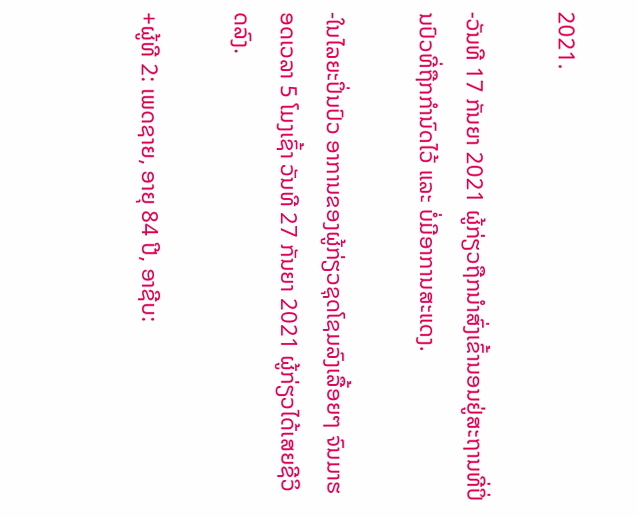2021.

-ວັນທີ 17 ກັນຍາ 2021 ຜູ້ກ່ຽວຖືກນຳສົ່ງເຂົ້ານອນຢູ່ສະຖານທີ່ປິ່ນປົວທີ່ຖືກກຳນົດໄວ້ ແລະ ບໍ່ມີອາການສະແດງ.

-ໃນໄລຍະປິ່ນປົວ ອາການຂອງຜູ້ກ່ຽວຊຸດໂຊມລົງເລື້ອຍໆ ຈົນມາຮອດເວລາ 5 ໂມງເຊົ້າ ວັນທີ 27 ກັນຍາ 2021 ຜູ້ກ່ຽວໄດ້ເສຍຊີວິດລົງ.

+ຜູ້ທີ 2: ເພດຊາຍ, ອາຍຸ 84 ປີ, ອາຊີບ: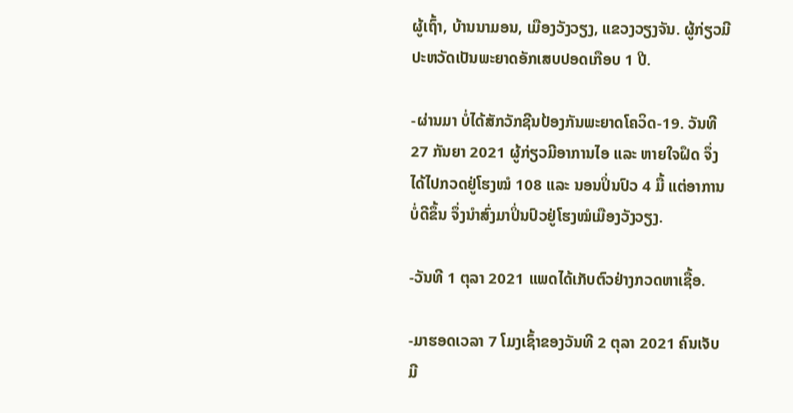ຜູ້ເຖົ້າ, ບ້ານນາມອນ, ເມືອງວັງວຽງ, ແຂວງວຽງຈັນ. ຜູ້ກ່ຽວມີປະຫວັດເປັນພະຍາດອັກເສບປອດເກືອບ 1 ປີ.

-ຜ່ານມາ ບໍ່ໄດ້ສັກວັກຊີນປ້ອງກັນພະຍາດໂຄວິດ-19. ວັນທີ 27 ກັນຍາ 2021 ຜູ້ກ່ຽວມີອາການໄອ ແລະ ຫາຍໃຈຝຶດ ຈຶ່ງໄດ້ໄປກວດຢູ່ໂຮງໝໍ 108 ແລະ ນອນປິ່ນປົວ 4 ມື້ ແຕ່ອາການບໍ່ດີຂຶ້ນ ຈຶ່ງນຳສົ່ງມາປິ່ນປົວຢູ່ໂຮງໝໍເມືອງວັງວຽງ.

-ວັນທີ 1 ຕຸລາ 2021 ແພດໄດ້ເກັບຕົວຢ່າງກວດຫາເຊື້ອ.

-ມາຮອດເວລາ 7 ໂມງເຊົ້າຂອງວັນທີ 2 ຕຸລາ 2021 ຄົນເຈັບມີ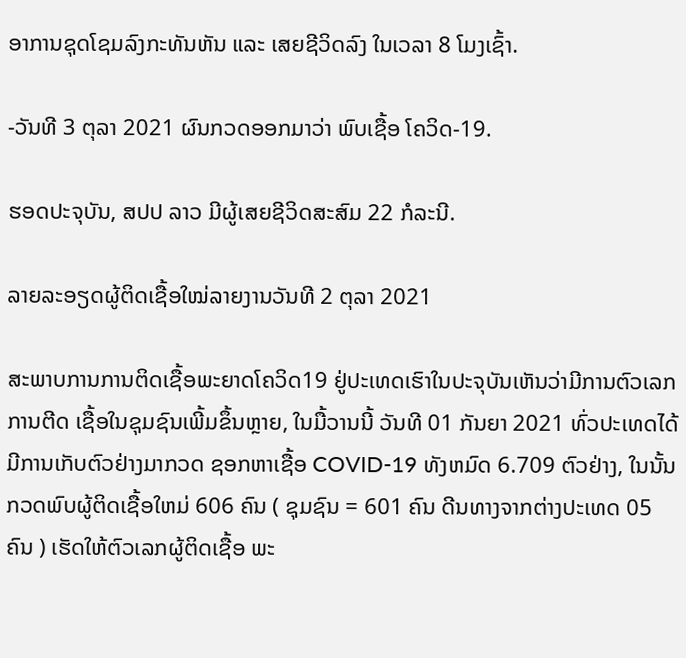ອາການຊຸດໂຊມລົງກະທັນຫັນ ແລະ ເສຍຊີວິດລົງ ໃນເວລາ 8 ໂມງເຊົ້າ.

-ວັນທີ 3 ຕຸລາ 2021 ຜົນກວດອອກມາວ່າ ພົບເຊື້ອ ໂຄວິດ-19.

ຮອດປະຈຸບັນ, ສປປ ລາວ ມີຜູ້ເສຍຊີວິດສະສົມ 22 ກໍລະນີ.

ລາຍລະອຽດຜູ້ຕິດເຊື້ອໃໝ່ລາຍງານວັນທີ 2 ຕຸລາ 2021

ສະພາບການການຕິດເຊື້ອພະຍາດໂຄວິດ19 ຢູ່ປະເທດເຮົາໃນປະຈຸບັນເຫັນວ່າມີການຕົວເລກການຕີດ ເຊື້ອໃນຊຸມຊົນເພີ້ມຂຶ້ນຫຼາຍ, ໃນມື້ວານນີ້ ວັນທີ 01 ກັນຍາ 2021 ທົ່ວປະເທດໄດ້ ມີການເກັບຕົວຢ່າງມາກວດ ຊອກຫາເຊື້ອ COVID-19 ທັງຫມົດ 6.709 ຕົວຢ່າງ, ໃນນັ້ນ ກວດພົບຜູ້ຕິດເຊື້ອໃຫມ່ 606 ຄົນ ( ຊຸມຊົນ = 601 ຄົນ ດີນທາງຈາກຕ່າງປະເທດ 05 ຄົນ ) ເຮັດໃຫ້ຕົວເລກຜູ້ຕິດເຊື້ອ ພະ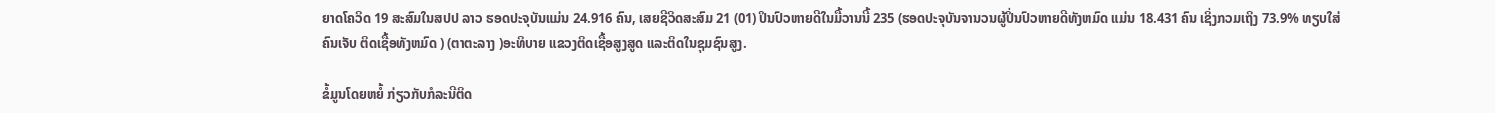ຍາດໂຄວິດ 19 ສະສົມໃນສປປ ລາວ ຮອດປະຈຸບັນແມ່ນ 24.916 ຄົນ, ເສຍຊີວິດສະສົມ 21 (01) ປິນປົວຫາຍດີໃນມື້ວານນີ້ 235 (ຮອດປະຈຸບັນຈານວນຜູ້ປິ່ນປົວຫາຍດີທັງຫມົດ ແມ່ນ 18.431 ຄົນ ເຊິ່ງກວມເຖິງ 73.9% ທຽບໃສ່ຄົນເຈັບ ຕິດເຊື້ອທັງຫມົດ ) (ຕາຕະລາງ )ອະທິບາຍ ແຂວງຕິດເຊື້ອສູງສູດ ແລະຕິດໃນຊຸມຊົນສູງ.

ຂໍ້ມູນໂດຍຫຍໍ້ ກ່ຽວກັບກໍລະນີຕິດ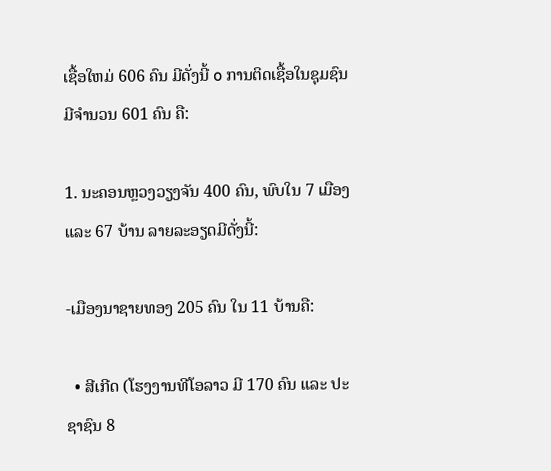ເຊື້ອໃຫມ່ 606 ຄົນ ມີດັ່ງນີ້ o ການຕິດເຊື້ອໃນຊຸມຊົນມີຈໍານວນ 601 ຄົນ ຄື:

1. ນະຄອນຫຼວງວຽງຈັນ 400 ຄົນ, ພົບໃນ 7 ເມືອງ ແລະ 67 ບ້ານ ລາຍລະອຽດມີດັ່ງນີ້:

-ເມືອງນາຊາຍທອງ 205 ຄົນ ໃນ 11 ບ້ານຄື:

  • ສີເກີດ (ໂຮງງານທີໂອລາວ ມີ 170 ຄົນ ແລະ ປະຊາຊົນ 8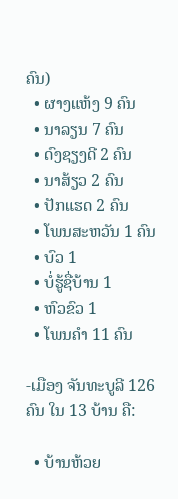ຄົນ)
  • ຜາງແຫ້ງ 9 ຄົນ
  • ນາລຽນ 7 ຄົນ
  • ດົງຊຽງດີ 2 ຄົນ
  • ນາສ້ຽວ 2 ຄົນ
  • ປັກແຮດ 2 ຄົນ
  • ໂພນສະຫວັນ 1 ຄົນ
  • ບົວ 1
  • ບໍ່ຮູ້ຊື່ບ້ານ 1
  • ຫົວຂົວ 1
  • ໂພນຄໍາ 11 ຄົນ

-ເມືອງ ຈັນທະບູລີ 126 ຄົນ ໃນ 13 ບ້ານ ຄື:

  • ບ້ານຫ້ວຍ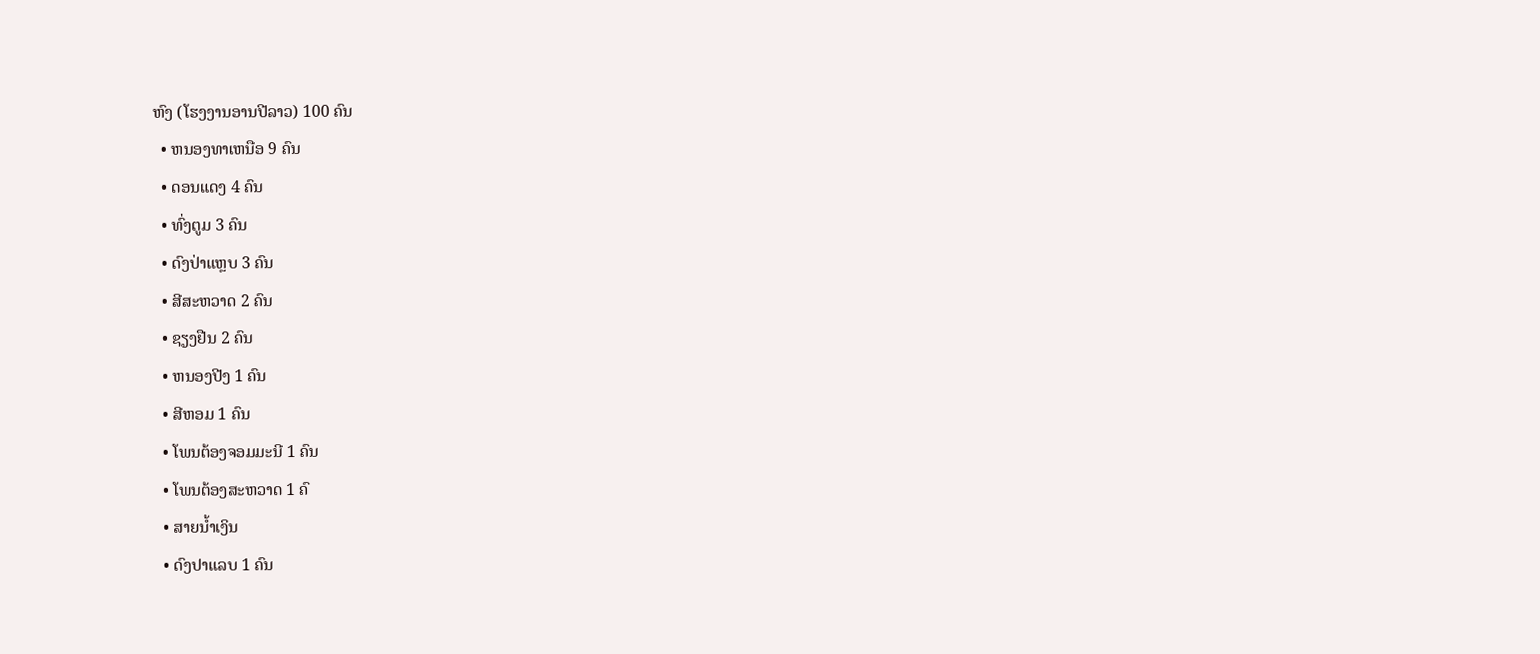ຫົງ (ໂຮງງານອານປີລາວ) 100 ຄົນ
  • ຫນອງທາເຫນືອ 9 ຄົນ
  • ດອນແດງ 4 ຄົນ
  • ທົ່ງຕູມ 3 ຄົນ
  • ດົງປ່າແຫຼບ 3 ຄົນ
  • ສີສະຫວາດ 2 ຄົນ
  • ຊຽງຢືນ 2 ຄົນ
  • ຫນອງປີງ 1 ຄົນ
  • ສີຫອມ 1 ຄົນ
  • ໂພນຕ້ອງຈອມມະນີ 1 ຄົນ
  • ໂພນຕ້ອງສະຫວາດ 1 ຄົ
  • ສາຍນ້ຳເງິນ
  • ດົງປາແລບ 1 ຄົນ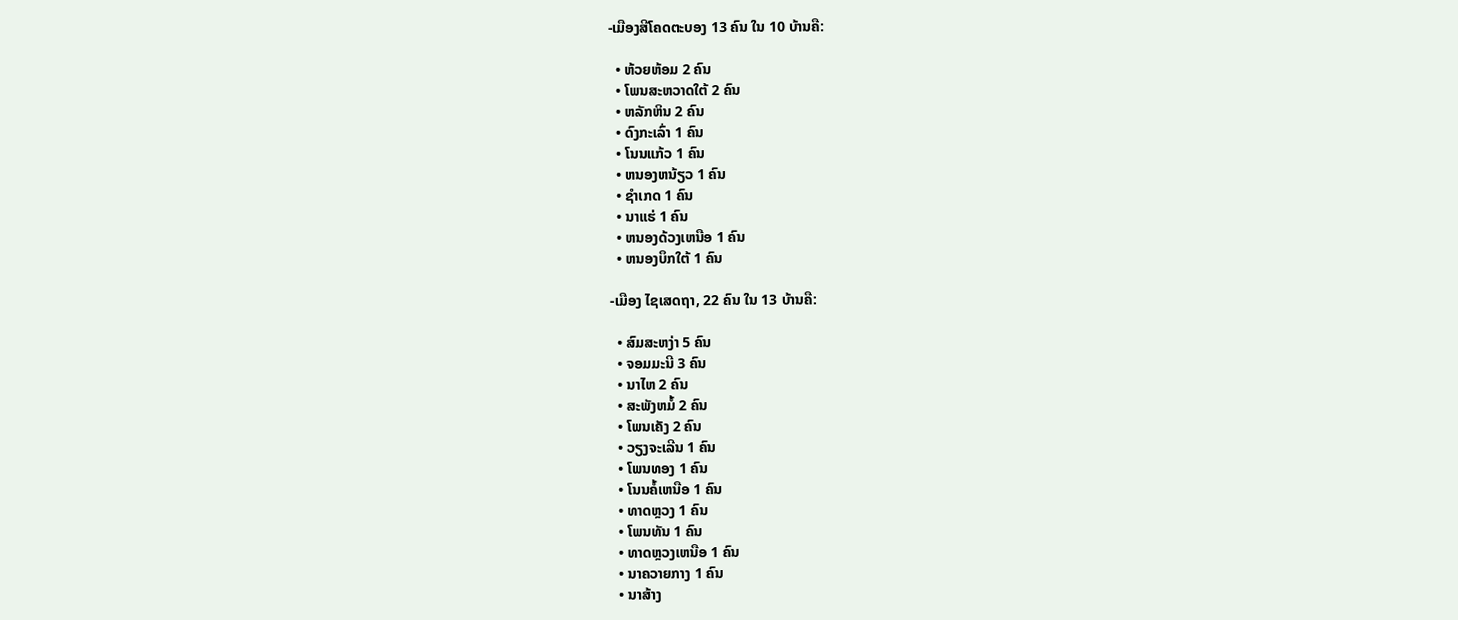-ເມືອງສີໂຄດຕະບອງ 13 ຄົນ ໃນ 10 ບ້ານຄື:

  • ຫ້ວຍຫ້ອມ 2 ຄົນ
  • ໂພນສະຫວາດໃຕ້ 2 ຄົນ
  • ຫລັກຫິນ 2 ຄົນ
  • ດົງກະເລົ່າ 1 ຄົນ
  • ໂນນແກ້ວ 1 ຄົນ
  • ຫນອງຫນ້ຽວ 1 ຄົນ
  • ຊໍາເກດ 1 ຄົນ
  • ນາແຮ່ 1 ຄົນ
  • ຫນອງດ້ວງເຫນືອ 1 ຄົນ
  • ຫນອງບຶກໃຕ້ 1 ຄົນ

-ເມືອງ ໄຊເສດຖາ, 22 ຄົນ ໃນ 13 ບ້ານຄື:

  • ສົມສະຫງ່າ 5 ຄົນ
  • ຈອມມະນີ 3 ຄົນ
  • ນາໄຫ 2 ຄົນ
  • ສະພັງຫມໍ້ 2 ຄົນ
  • ໂພນເຄັງ 2 ຄົນ
  • ວຽງຈະເລີນ 1 ຄົນ
  • ໂພນທອງ 1 ຄົນ
  • ໂນນຄໍ້ເຫນືອ 1 ຄົນ
  • ທາດຫຼວງ 1 ຄົນ
  • ໂພນທັນ 1 ຄົນ
  • ທາດຫຼວງເຫນືອ 1 ຄົນ
  • ນາຄວາຍກາງ 1 ຄົນ
  • ນາສ້າງ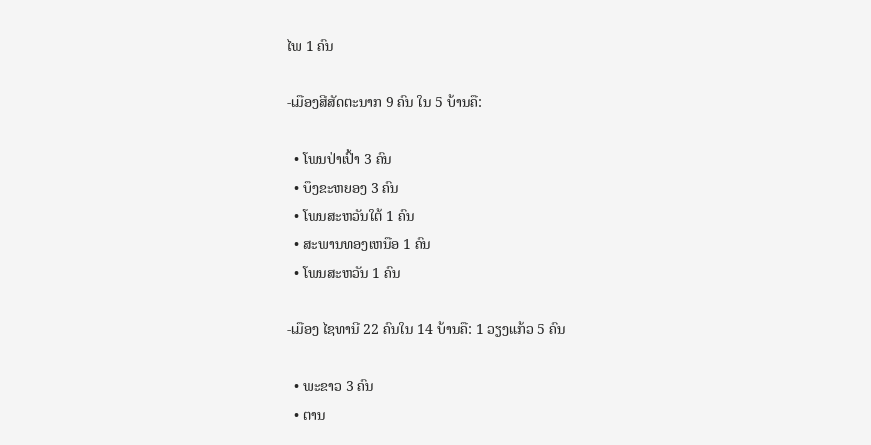ໄພ 1 ຄົນ

-ເມືອງສີສັດຕະນາກ 9 ຄົນ ໃນ 5 ບ້ານຄື:

  • ໂພນປ່າເປົ້າ 3 ຄົນ
  • ບຶງຂະຫຍອງ 3 ຄົນ
  • ໂພນສະຫວັນໃຕ້ 1 ຄົນ
  • ສະພານທອງເຫນືອ 1 ຄົນ
  • ໂພນສະຫວັນ 1 ຄົນ

-ເມືອງ ໄຊທານີ 22 ຄົນໃນ 14 ບ້ານຄື: 1 ວຽງແກ້ວ 5 ຄົນ

  • ພະຂາວ 3 ຄົນ
  • ຕານ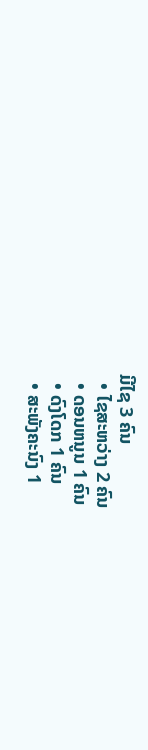ມີໄຊ 3 ຄົນ
  • ໄຊສະຫວ່າງ 2 ຄົນ
  • ດອນຫນູນ 1 ຄົນ
  • ດົງໂດກ 1 ຄົນ
  • ສະພັງຄະນົງ 1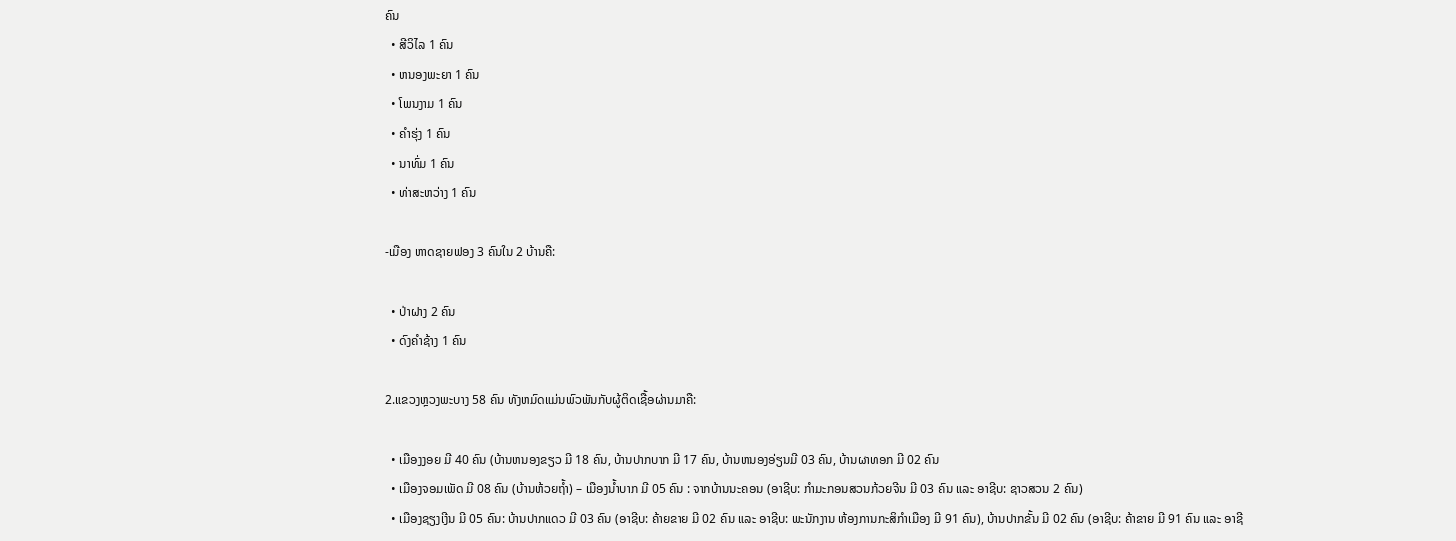ຄົນ
  • ສີວິໄລ 1 ຄົນ
  • ຫນອງພະຍາ 1 ຄົນ
  • ໂພນງາມ 1 ຄົນ
  • ຄໍາຮຸ່ງ 1 ຄົນ
  • ນາທົ່ມ 1 ຄົນ
  • ທ່າສະຫວ່າງ 1 ຄົນ

-ເມືອງ ຫາດຊາຍຟອງ 3 ຄົນໃນ 2 ບ້ານຄື:

  • ປ່າຝາງ 2 ຄົນ
  • ດົງຄໍາຊ້າງ 1 ຄົນ

2.ແຂວງຫຼວງພະບາງ 58 ຄົນ ທັງຫມົດແມ່ນພົວພັນກັບຜູ້ຕິດເຊື້ອຜ່ານມາຄື:

  • ເມືອງງອຍ ມີ 40 ຄົນ (ບ້ານຫນອງຂຽວ ມີ 18 ຄົນ, ບ້ານປາກບາກ ມີ 17 ຄົນ, ບ້ານຫນອງອ່ຽນມີ 03 ຄົນ, ບ້ານຜາທອກ ມີ 02 ຄົນ
  • ເມືອງຈອມເພັດ ມີ 08 ຄົນ (ບ້ານຫ້ວຍຖ້ຳ) – ເມືອງນ້ຳບາກ ມີ 05 ຄົນ : ຈາກບ້ານນະຄອນ (ອາຊີບ: ກໍາມະກອນສວນກ້ວຍຈີນ ມີ 03 ຄົນ ແລະ ອາຊີບ: ຊາວສວນ 2 ຄົນ)
  • ເມືອງຊຽງເງີນ ມີ 05 ຄົນ: ບ້ານປາກແດວ ມີ 03 ຄົນ (ອາຊີບ: ຄ້າຍຂາຍ ມີ 02 ຄົນ ແລະ ອາຊີບ: ພະນັກງານ ຫ້ອງການກະສິກໍາເມືອງ ມີ 91 ຄົນ), ບ້ານປາກຂັ້ນ ມີ 02 ຄົນ (ອາຊີບ: ຄ້າຂາຍ ມີ 91 ຄົນ ແລະ ອາຊີ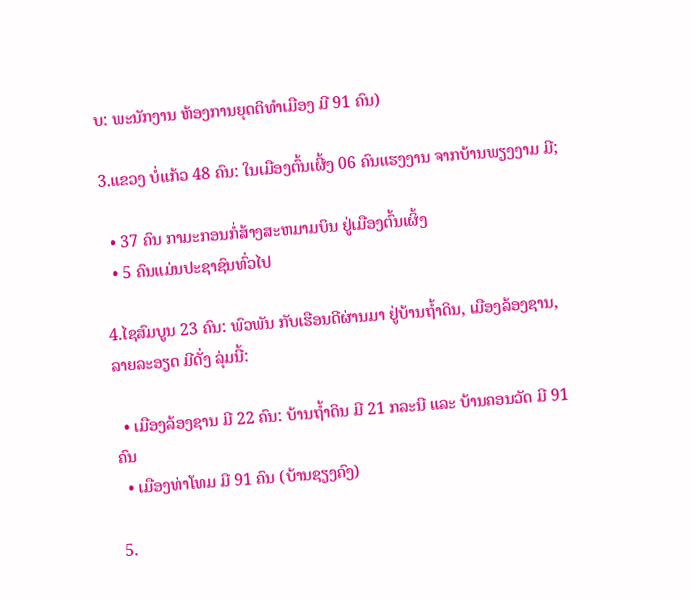ບ: ພະນັກງານ ຫ້ອງການຍຸດຕິທໍາເມືອງ ມີ 91 ຄົນ)

3.ແຂວງ ບໍ່ແກ້ວ 48 ຄົນ: ໃນເມືອງຕົ້ນເຜີ້ງ 06 ຄົນແຮງງານ ຈາກບ້ານພຽງງາມ ມີ;

  • 37 ຄົນ ກາມະກອນກໍ່ສ້າງສະຫມາມບິນ ຢູ່ເມືອງຕົ້ນເຜິ້ງ
  • 5 ຄົນແມ່ນປະຊາຊົນທົ່ວໄປ

4.ໄຊສົມບູນ 23 ຄົນ: ພົວພັນ ກັບເຮືອນດີຜ່ານມາ ຢູ່ບ້ານຖ້ຳດິນ, ເມືອງລ້ອງຊານ, ລາຍລະອຽດ ມີດັ່ງ ລຸ່ມນີ້:

  • ເມືອງລ້ອງຊານ ມີ 22 ຄົນ: ບ້ານຖ້ຳດິນ ມີ 21 ກລະນີ ແລະ ບ້ານຄອນວັດ ມີ 91 ຄົນ
  • ເມືອງທ່າໂທມ ມີ 91 ຄົນ (ບ້ານຊຽງຄົງ)

5.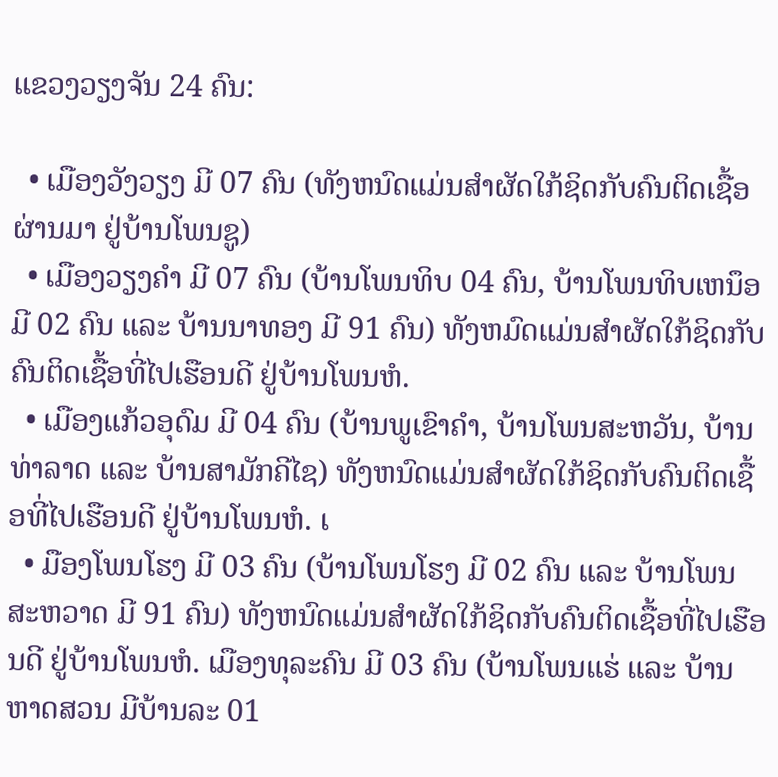ແຂວງວຽງຈັນ 24 ຄົນ:

  • ເມືອງວັງວຽງ ມີ 07 ຄົນ (ທັງຫນົດແມ່ນສໍາຜັດໃກ້ຊິດກັບຄົນຕິດເຊື້ອຜ່ານມາ ຢູ່ບ້ານໂພນຊູ)
  • ເມືອງວຽງຄໍາ ມີ 07 ຄົນ (ບ້ານໂພນທິບ 04 ຄົນ, ບ້ານໂພນທິບເຫນຶອ ມີ 02 ຄົນ ແລະ ບ້ານນາທອງ ມີ 91 ຄົນ) ທັງຫມົດແມ່ນສໍາຜັດໃກ້ຊິດກັບຄົນຕິດເຊື້ອທີ່ໄປເຮືອນດີ ຢູ່ບ້ານໂພນຫໍ.
  • ເມືອງແກ້ວອຸດົມ ມີ 04 ຄົນ (ບ້ານພູເຂົາຄໍາ, ບ້ານໂພນສະຫວັນ, ບ້ານທ່າລາດ ແລະ ບ້ານສາມັກຄີໄຊ) ທັງຫນົດແມ່ນສໍາຜັດໃກ້ຊິດກັບຄົນຕິດເຊື້ອທີ່ໄປເຮືອນດີ ຢູ່ບ້ານໂພນຫໍ. ເ
  • ມືອງໂພນໂຮງ ມີ 03 ຄົນ (ບ້ານໂພນໂຮງ ມີ 02 ຄົນ ແລະ ບ້ານໂພນສະຫວາດ ມີ 91 ຄົນ) ທັງຫນົດແມ່ນສໍາຜັດໃກ້ຊິດກັບຄົນຕິດເຊື້ອທີ່ໄປເຮືອນດີ ຢູ່ບ້ານໂພນຫໍ. ເມືອງທຸລະຄົນ ມີ 03 ຄົນ (ບ້ານໂພນແຮ່ ແລະ ບ້ານຫາດສວນ ມີບ້ານລະ 01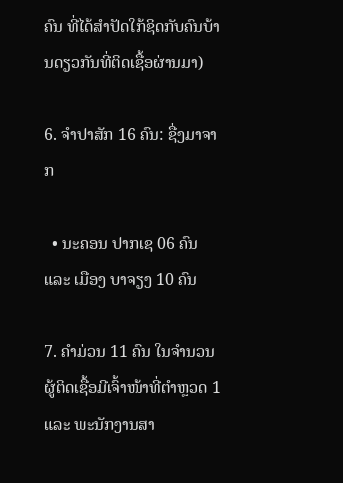ຄົນ ທີ່ໄດ້ສໍາປັດໃກ້ຊິດກັບຄົນບ້ານດຽວກັນທີ່ຕິດເຊື້ອຜ່ານມາ)

6. ຈໍາປາສັກ 16 ຄົນ: ຊື່ງມາຈາກ

  • ນະຄອນ ປາກເຊ 06 ຄົນ ແລະ ເມືອງ ບາຈຽງ 10 ຄົນ

7. ຄຳມ່ວນ 11 ຄົນ ໃນຈຳນວນຜູ້ຕິດເຊື້ອມີເຈົ້າໜ້າທີ່ຕຳຫຼວດ 1 ແລະ ພະນັກງານສາ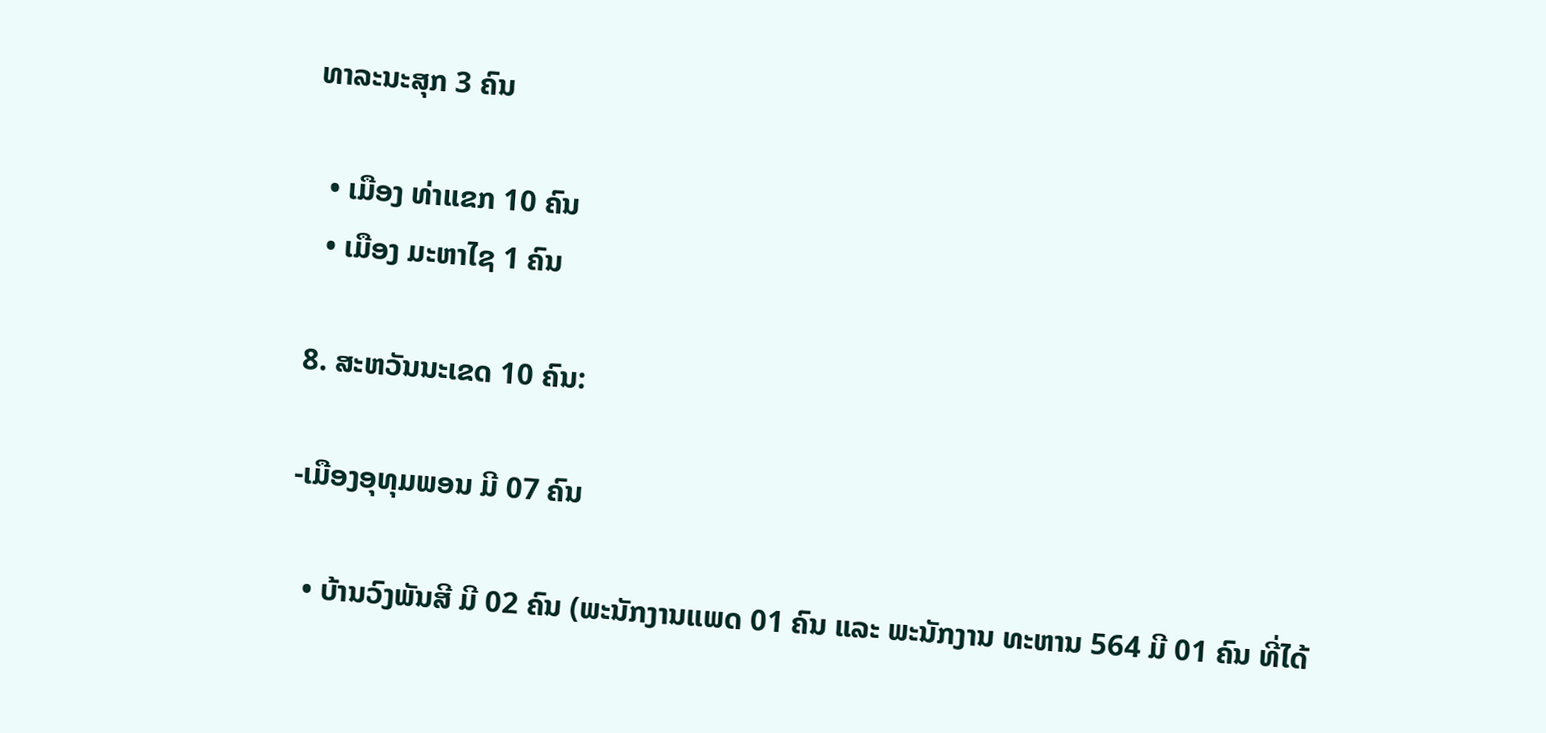ທາລະນະສຸກ 3 ຄົນ

  • ເມືອງ ທ່າແຂກ 10 ຄົນ
  • ເມືອງ ມະຫາໄຊ 1 ຄົນ

8. ສະຫວັນນະເຂດ 10 ຄົນ:

-ເມືອງອຸທຸມພອນ ມີ 07 ຄົນ

  • ບ້ານວົງພັນສີ ມີ 02 ຄົນ (ພະນັກງານແພດ 01 ຄົນ ແລະ ພະນັກງານ ທະຫານ 564 ມີ 01 ຄົນ ທີ່ໄດ້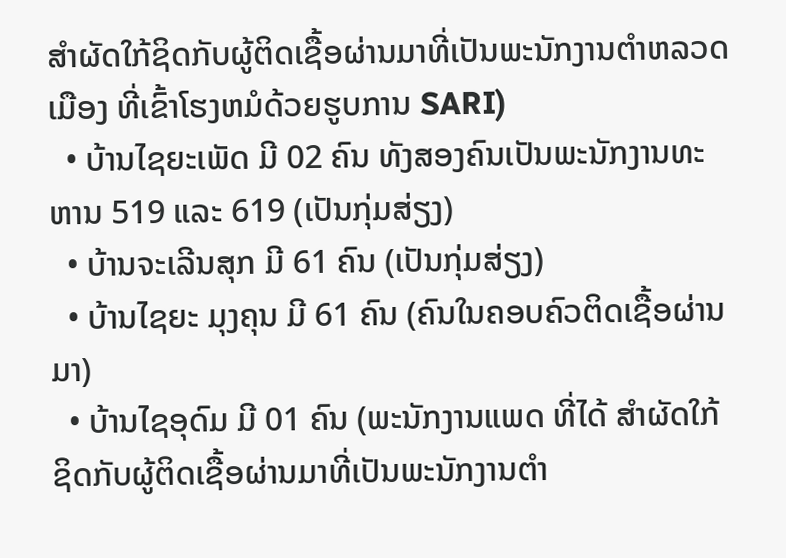ສໍາຜັດໃກ້ຊິດກັບຜູ້ຕິດເຊື້ອຜ່ານມາທີ່ເປັນພະນັກງານຕໍາຫລວດເມືອງ ທີ່ເຂົ້າໂຮງຫມໍດ້ວຍຮູບການ SARI)
  • ບ້ານໄຊຍະເພັດ ມີ 02 ຄົນ ທັງສອງຄົນເປັນພະນັກງານທະຫານ 519 ແລະ 619 (ເປັນກຸ່ມສ່ຽງ)
  • ບ້ານຈະເລີນສຸກ ມີ 61 ຄົນ (ເປັນກຸ່ມສ່ຽງ)
  • ບ້ານໄຊຍະ ມຸງຄຸນ ມີ 61 ຄົນ (ຄົນໃນຄອບຄົວຕິດເຊື້ອຜ່ານມາ)
  • ບ້ານໄຊອຸດົມ ມີ 01 ຄົນ (ພະນັກງານແພດ ທີ່ໄດ້ ສໍາຜັດໃກ້ຊິດກັບຜູ້ຕິດເຊື້ອຜ່ານມາທີ່ເປັນພະນັກງານຕໍາ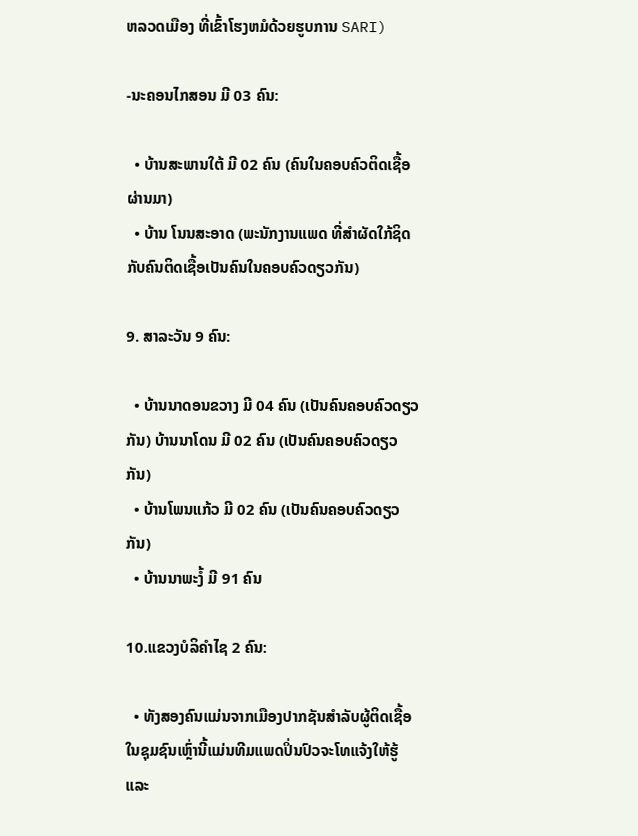ຫລວດເມືອງ ທີ່ເຂົ້າໂຮງຫມໍດ້ວຍຮູບການ SARI)

-ນະຄອນໄກສອນ ມີ 03 ຄົນ:

  • ບ້ານສະພານໃຕ້ ມີ 02 ຄົນ (ຄົນໃນຄອບຄົວຕິດເຊື້ອຜ່ານມາ)
  • ບ້ານ ໂນນສະອາດ (ພະນັກງານແພດ ທີ່ສໍາຜັດໃກ້ຊິດກັບຄົນຕິດເຊື້ອເປັນຄົນໃນຄອບຄົວດຽວກັນ)

9. ສາລະວັນ 9 ຄົນ:

  • ບ້ານນາດອນຂວາງ ມີ 04 ຄົນ (ເປັນຄົນຄອບຄົວດຽວກັນ) ບ້ານນາໂດນ ມີ 02 ຄົນ (ເປັນຄົນຄອບຄົວດຽວກັນ)
  • ບ້ານໂພນແກ້ວ ມີ 02 ຄົນ (ເປັນຄົນຄອບຄົວດຽວກັນ)
  • ບ້ານນາພະງໍ້ ມີ 91 ຄົນ

10.ແຂວງບໍລິຄໍາໄຊ 2 ຄົນ:

  • ທັງສອງຄົນແມ່ນຈາກເມືອງປາກຊັນສໍາລັບຜູ້ຕິດເຊື້ອໃນຊຸມຊົນເຫຼົ່ານີ້ແມ່ນທີມແພດປິ່ນປົວຈະໂທແຈ້ງໃຫ້ຮູ້ ແລະ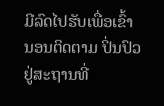ມີລົດໄປຮັບເພື່ອເຂົ້ານອນຕິດຕາມ ປິ່ນປົວຢູ່ສະຖານທີ່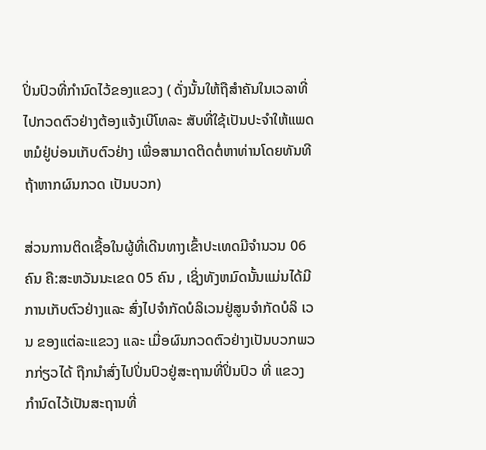ປິ່ນປົວທີ່ກໍານົດໄວ້ຂອງແຂວງ ( ດັ່ງນັ້ນໃຫ້ຖືສໍາຄັນໃນເວລາທີ່ໄປກວດຕົວຢ່າງຕ້ອງແຈ້ງເບີໂທລະ ສັບທີ່ໃຊ້ເປັນປະຈໍາໃຫ້ແພດຫມໍຢູ່ບ່ອນເກັບຕົວຢ່າງ ເພື່ອສາມາດຕິດຕໍ່ຫາທ່ານໂດຍທັນທີ ຖ້າຫາກຜົນກວດ ເປັນບວກ)

ສ່ວນການຕິດເຊື້ອໃນຜູ້ທີ່ເດີນທາງເຂົ້າປະເທດມີຈໍານວນ 06 ຄົນ ຄື:ສະຫວັນນະເຂດ 05 ຄົນ , ເຊິ່ງທັງຫມົດນັ້ນແມ່ນໄດ້ມີການເກັບຕົວຢ່າງແລະ ສົ່ງໄປຈໍາກັດບໍລິເວນຢູ່ສູນຈໍາກັດບໍລິ ເວນ ຂອງແຕ່ລະແຂວງ ແລະ ເມື່ອຜົນກວດຕົວຢ່າງເປັນບວກພວກກ່ຽວໄດ້ ຖືກນໍາສົ່ງໄປປິ່ນປົວຢູ່ສະຖານທີ່ປິ່ນປົວ ທີ່ ແຂວງ ກໍານົດໄວ້ເປັນສະຖານທີ່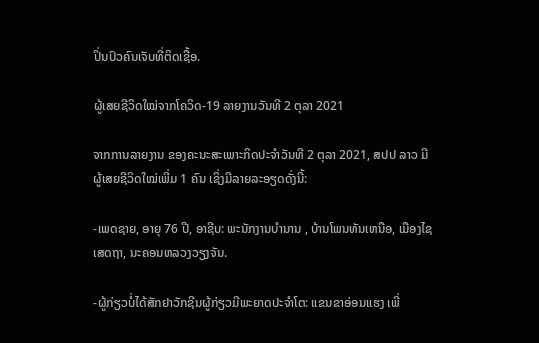ປິ່ນປົວຄົນເຈັບທີ່ຕິດເຊື້ອ.

ຜູ້ເສຍຊີວິດໃໝ່ຈາກໂຄວິດ-19 ລາຍງານວັນທີ 2 ຕຸລາ 2021

ຈາກການລາຍງານ ຂອງຄະນະສະເພາະກິດປະຈຳວັນທີ 2 ຕຸລາ 2021, ສປປ ລາວ ມີຜູ້ເສຍຊີວິດໃໝ່ເພີ່ມ 1 ຄົນ ເຊິ່ງມີລາຍລະອຽດດັ່ງນີ້:

-ເພດຊາຍ, ອາຍຸ 76 ປີ, ອາຊີບ: ພະນັກງານບໍານານ , ບ້ານໂພນທັນເຫນືອ, ເມືອງໄຊເສດຖາ, ນະຄອນຫລວງວຽງຈັນ.

-ຜູ້ກ່ຽວບໍ່ໄດ້ສັກຢາວັກຊີນຜູ້ກ່ຽວມີພະຍາດປະຈໍາໂຕ: ແຂນຂາອ່ອນແຮງ ເພີ່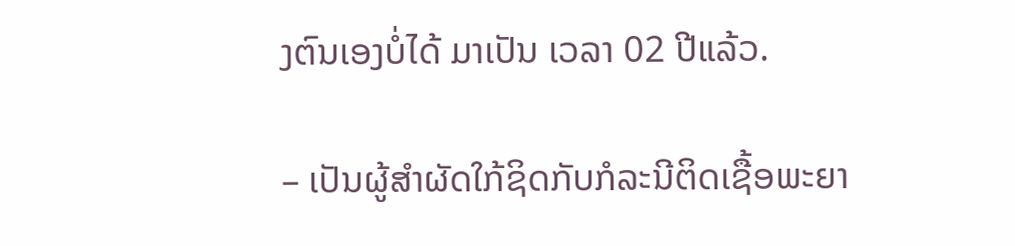ງຕົນເອງບໍ່ໄດ້ ມາເປັນ ເວລາ 02 ປີແລ້ວ.

– ເປັນຜູ້ສໍາຜັດໃກ້ຊິດກັບກໍລະນີຕິດເຊື້ອພະຍາ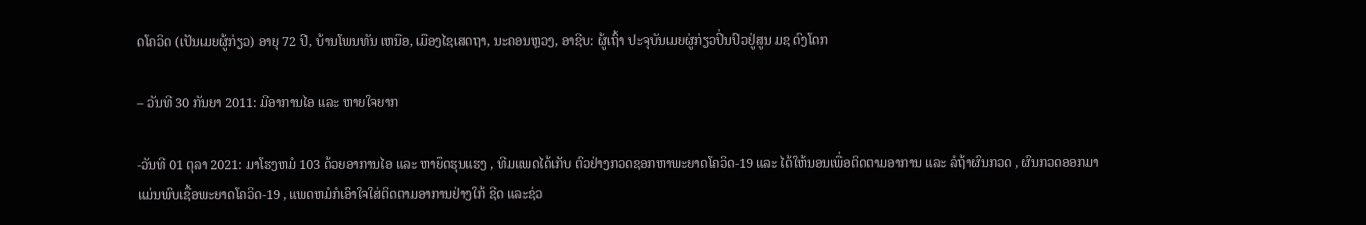ດໂຄວິດ (ເປັນເມຍຜູ້ກ່ຽວ) ອາຍຸ 72 ປີ, ບ້ານໂພນທັນ ເຫນືອ, ເມືອງໄຊເສດຖາ, ນະຄອນຫຼວງ, ອາຊີບ: ຜູ້ເຖົ້າ ປະຈຸບັນເມຍຜູ່ກ່ຽວປິ່ນປົວຢູ່ສູນ ມຊ ດົງໂດກ

– ວັນທີ 30 ກັນຍາ 2011: ມີອາການໄອ ແລະ ຫາຍໃຈຍາກ

-ວັນທີ 01 ຕຸລາ 2021: ມາໂຮງຫມໍ 103 ດ້ວຍອາການໄອ ແລະ ຫາຍຶດຮຸນແຮງ , ທີມແພດໄດ້ເກັບ ຕົວຢ່າງກວດຊອກຫາພະຍາດໂຄວິດ-19 ແລະ ໄດ້ໃຫ້ນອນເພື່ອຕິດຕາມອາການ ແລະ ລໍຖ້າຜົນກວດ , ຜົນກວດອອກມາແມ່ນພົບເຊື້ອພະຍາດໂຄວິດ-19 , ແພດຫມໍກໍເອົາໃຈໃສ່ຕິດຕາມອາການຢ່າງໃກ້ ຊີດ ແລະຊ່ວ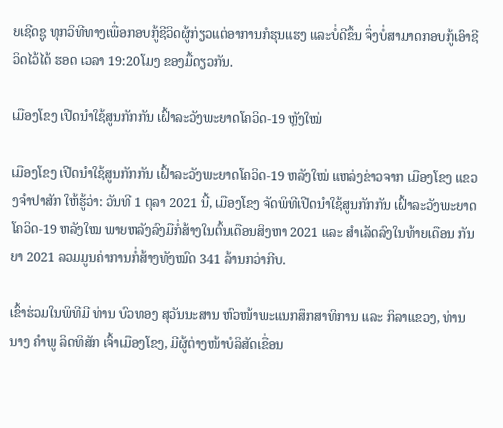ຍເຊີດຊູ ທຸກວິທີທາງເພື່ອກອບກູ້ຊີວິດຜູ້ກ່ຽວແຕ່ອາການກໍຮຸນແຮງ ແລະບໍ່ດີຂຶ້ນ ຈຶ່ງບໍ່ສາມາດກອບກູ້ເອົາຊີວິດໄວ້ໄດ້ ຮອດ ເວລາ 19:20ໂມງ ຂອງມື້ດຽວກັນ.

ເມືອງໂຂງ ເປີດນຳໃຊ້ສູນກັກກັນ ເຝົ້າລະວັງພະຍາດໂຄວິດ-19 ຫຼັງໃໝ່

ເມືອງໂຂງ ເປີດນຳໃຊ້ສູນກັກກັນ ເຝົ້າລະວັງພະຍາດໂຄວິດ-19 ຫລັງໃໝ່ ແຫລ່ງຂ່າວຈາກ ເມືອງໂຂງ ແຂວງຈຳປາສັກ ໃຫ້ຮູ້ວ່າ: ວັນທີ 1 ຕຸລາ 2021 ນີ້, ເມືອງໂຂງ ຈັດພິທີເປີດນໍາໃຊ້ສູນກັກກັນ ເຝົ້າລະວັງພະຍາດໂຄວິດ-19 ຫລັງໃໝ ພາຍຫລັງລົງມືກໍ່ສ້າງໃນຕົ້ນເດືອນສິງຫາ 2021 ແລະ ສຳເລັດລົງໃນທ້າຍເດືອນ ກັນຍາ 2021 ລວມມູນຄ່າການກໍ່ສ້າງທັງໝົດ 341 ລ້ານກວ່າກີບ.

ເຂົ້າຮ່ວມໃນພິທີມີ ທ່ານ ບົວທອງ ສຸວັນນະສານ ຫົວໜ້າພະແນກສຶກສາທິການ ແລະ ກິລາແຂວງ, ທ່ານນາງ ຄຳພູ ລິດທິສັກ ເຈົ້າເມືອງໂຂງ, ມີຜູ້ຕ່າງໜ້າບໍລິສັດເຂື່ອນ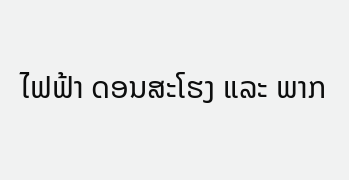ໄຟຟ້າ ດອນສະໂຮງ ແລະ ພາກ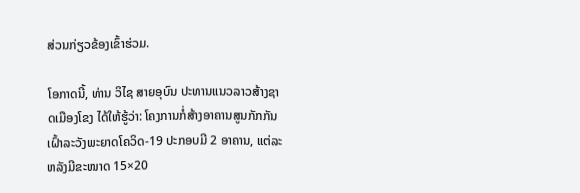ສ່ວນກ່ຽວຂ້ອງເຂົ້າຮ່ວມ.

ໂອກາດນີ້, ທ່ານ ວິໄຊ ສາຍອຸບົນ ປະທານແນວລາວສ້າງຊາດເມືອງໂຂງ ໄດ້ໃຫ້ຮູ້ວ່າ: ໂຄງການກໍ່ສ້າງອາຄານສູນກັກກັນ ເຝົ້າລະວັງພະຍາດໂຄວິດ-19 ປະກອບມີ 2 ອາຄານ, ແຕ່ລະຫລັງມີຂະໜາດ 15×20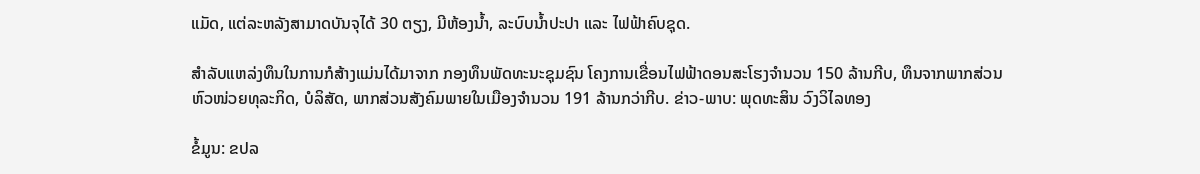ແມັດ, ແຕ່ລະຫລັງສາມາດບັນຈຸໄດ້ 30 ຕຽງ, ມີຫ້ອງນ້ຳ, ລະບົບນ້ຳປະປາ ແລະ ໄຟຟ້າຄົບຊຸດ.

ສຳລັບແຫລ່ງທຶນໃນການກໍສ້າງແມ່ນໄດ້ມາຈາກ ກອງທຶນພັດທະນະຊຸມຊົນ ໂຄງການເຂື່ອນໄຟຟ້າດອນສະໂຮງຈຳນວນ 150 ລ້ານກີບ, ທຶນຈາກພາກສ່ວນຫົວໜ່ວຍທຸລະກິດ, ບໍລິສັດ, ພາກສ່ວນສັງຄົມພາຍໃນເມືອງຈຳນວນ 191 ລ້ານກວ່າກີບ. ຂ່າວ-ພາບ: ພຸດທະສິນ ວົງວິໄລທອງ

ຂໍ້ມູນ: ຂປລ